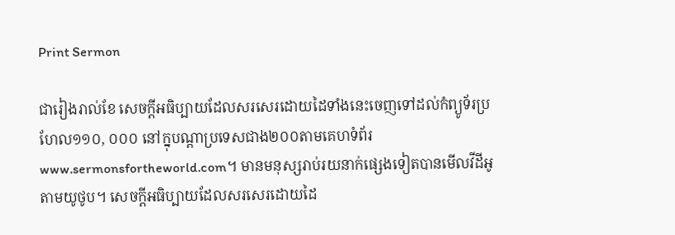Print Sermon

ជារៀងរាល់ខែ សេចក្ដីអធិប្បាយដែលសរសេរដោយដៃទាំងនេះចេញទៅដល់កំព្យូទ័រប្រហែល១១០, ០០០ នៅក្នុបណ្ដាប្រទេសជាង២០០តាមគេហទំព័រwww.sermonsfortheworld.com។ មានមនុស្សរាប់រយនាក់ផ្សេងទៀតបានមើលវីដីអូតាមយូថូប។ សេចក្ដីអធិប្បាយដែលសរសេរដោយដៃ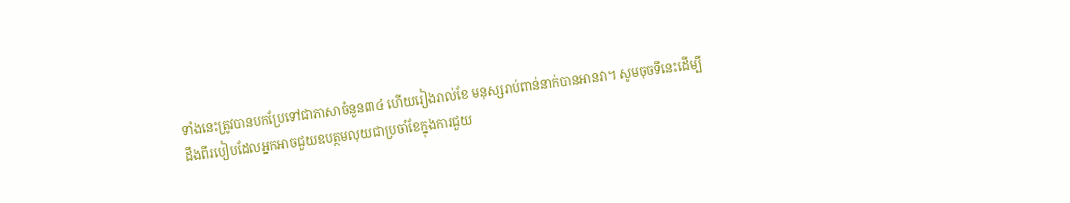ទាំងនេះត្រូវបានបកប្រែទៅជាភាសាចំនួន៣៤ ហើយរៀងរាល់ខែ មនុស្សរាប់ពាន់នាក់បានអានវា។ សូមចុចទីនេះដើម្បីដឹងពីរបៀបដែលអ្នកអាចជួយឧបត្ថមលុយជាប្រចាំខែក្នុងការជួយ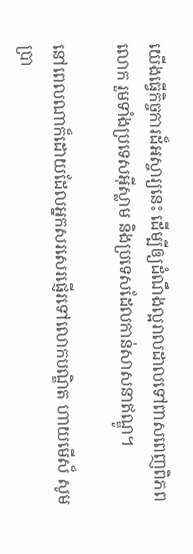យើងធ្វើកិច្ចការដ៏អស្ចារ្យនេះ ដើម្បីឲ្យដំណឹងល្អរាលដាលទៅពាសពេញពិភពលោក រួមទាំងប្រទេសអ៊ីស្លាម និងប្រទេសដែលកាន់សាសនាឥណ្ឌូ។

នៅពេលណាក៏ដោយដែលអ្នកសរសេរផ្ញើរទៅលោកបណ្ឌិត ហាយមើស៏ សូមប្រា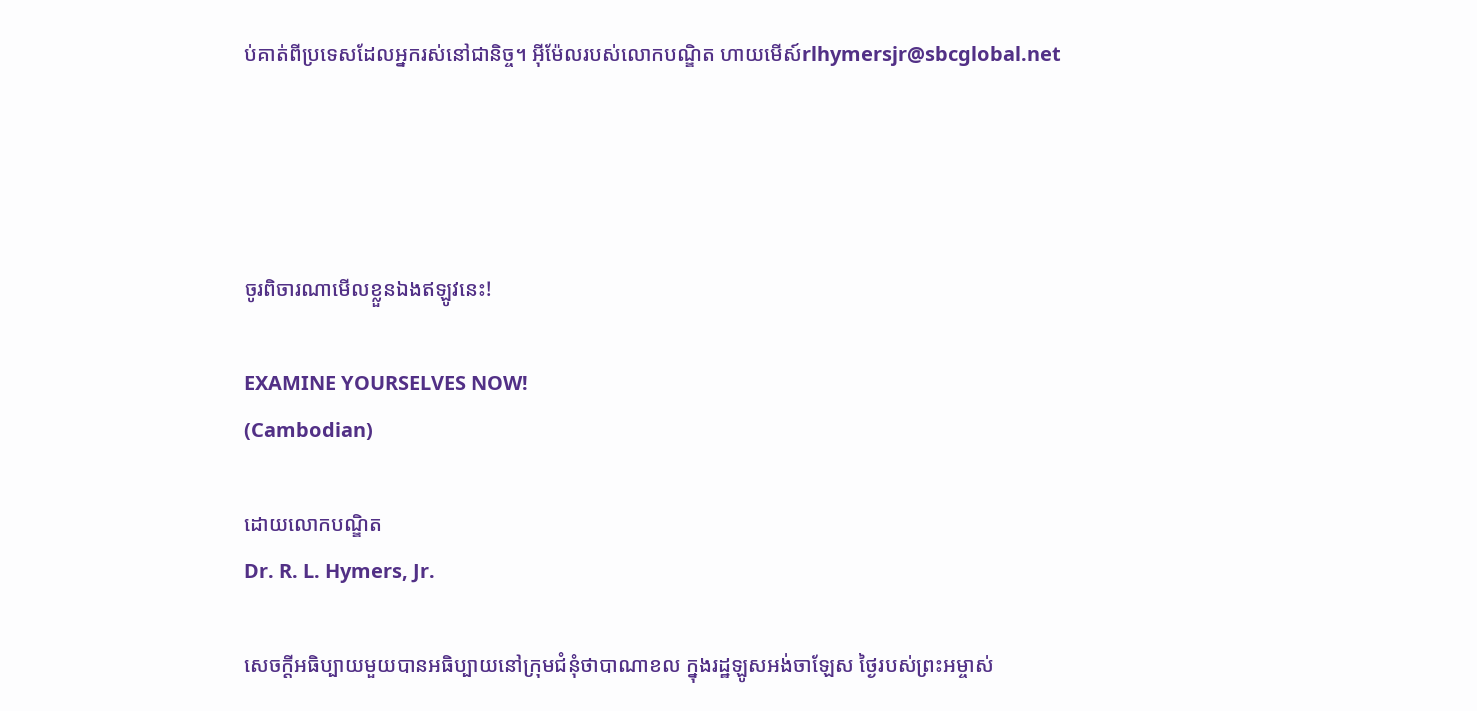ប់គាត់ពីប្រទេសដែលអ្នករស់នៅជានិច្ច។ អ៊ីម៉ែលរបស់លោកបណ្ឌិត ហាយមើស៍rlhymersjr@sbcglobal.net




ចូរពិចារណាមើលខ្លួនឯងឥឡូវនេះ!

EXAMINE YOURSELVES NOW!
(Cambodian)

ដោយលោកបណ្ឌិត
Dr. R. L. Hymers, Jr.

សេចក្ដីអធិប្បាយមួយបានអធិប្បាយនៅក្រុមជំនុំថាបាណាខល ក្នុងរដ្ឋឡូសអង់ចាឡែស ថ្ងៃរបស់ព្រះអម្ចាស់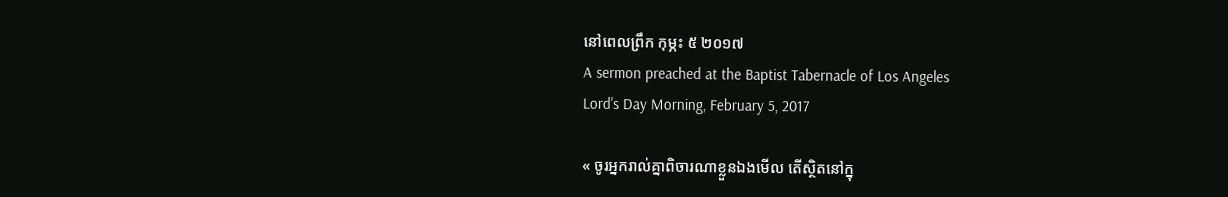នៅពេលព្រឹក កុម្ភះ ៥ ២០១៧
A sermon preached at the Baptist Tabernacle of Los Angeles
Lord's Day Morning, February 5, 2017

« ចូរអ្នករាល់គ្នាពិចារណាខ្លួនឯងមើល តើស្ថិតនៅក្នុ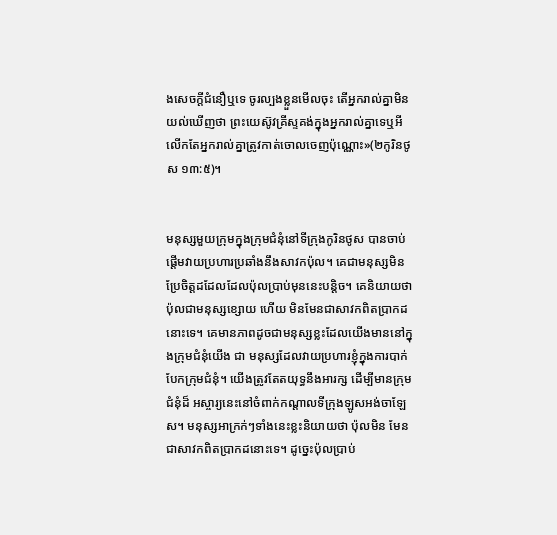ងសេចក្តីជំនឿឬទេ ចូរល្បងខ្លួនមើលចុះ តើអ្នករាល់គ្នាមិនយល់ឃើញថា ព្រះយេស៊ូវគ្រីស្ទគង់ក្នុងអ្នករាល់គ្នាទេឬអី លើកតែអ្នករាល់គ្នាត្រូវកាត់ចោលចេញប៉ុណ្ណោះ»(២កូរិនថូស ១៣:៥)។


មនុស្សមួយក្រុមក្នុងក្រុមជំនុំនៅទីក្រុងកូរិនថូស បានចាប់ផ្ដើមវាយប្រហារប្រឆាំងនឹងសាវកប៉ុល។ គេជាមនុស្សមិនប្រែចិត្ដដដែលដែលប៉ុលប្រាប់មុននេះបន្ដិច។ គេនិយាយថា ប៉ុលជាមនុស្សខ្សោយ ហើយ មិនមែនជាសាវកពិតប្រាកដនោះទេ។ គេមានភាពដូចជាមនុស្សខ្លះដែលយើងមាននៅក្នុងក្រុមជំនុំយើង ជា មនុស្សដែលវាយប្រហារខ្ញុំក្នុងការបាក់បែកក្រុមជំនុំ។ យើងត្រូវតែតយុទ្ធនឹងអារក្ស ដើម្បីមានក្រុមជំនុំដ៏ អស្ចារ្យនេះនៅចំពាក់កណ្ដាលទីក្រុងឡូសអង់ចាឡែស។ មនុស្សអាក្រក់ៗទាំងនេះខ្លះនិយាយថា ប៉ុលមិន មែនជាសាវកពិតប្រាកដនោះទេ។ ដូច្នេះប៉ុលប្រាប់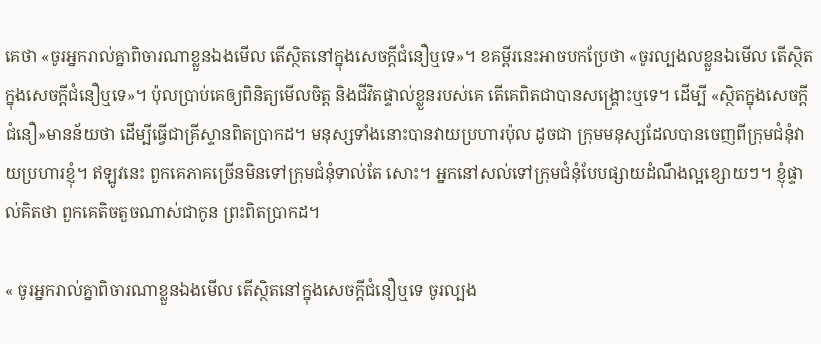គេថា «ចូរអ្នករាល់គ្នាពិចារណាខ្លួនឯងមើល តើស្ថិតនៅក្នុងសេចក្តីជំនឿឬទេ»។ ខគម្ពីរនេះអាចបកប្រែថា «ចូរល្បងលខ្លួនឯមើល តើស្ថិតក្នុងសេចក្ដីជំនឿឬទេ»។ ប៉ុលប្រាប់គេឲ្យពិនិត្យមើលចិត្ដ និងជីវិតផ្ទាល់ខ្លួនរបស់គេ តើគេពិតជាបានសង្រ្គោះឬទេ។ ដើម្បី «ស្ថិតក្នុងសេចក្ដីជំនឿ»មានន័យថា ដើម្បីធ្វើជាគ្រីស្ទានពិតប្រាកដ។ មនុស្សទាំងនោះបានវាយប្រហារប៉ុល ដូចជា ក្រុមមនុស្សដែលបានចេញពីក្រុមជំនុំវាយប្រហារខ្ញុំ។ ឥឡូវនេះ ពួកគេភាគច្រើនមិនទៅក្រុមជំនុំទាល់តែ សោះ។ អ្នកនៅសល់ទៅក្រុមជំនុំបែបផ្សាយដំណឹងល្អខ្សោយៗ។ ខ្ញុំផ្ទាល់គិតថា ពួកគេតិចតួចណាស់ជាកូន ព្រះពិតប្រាកដ។

« ចូរអ្នករាល់គ្នាពិចារណាខ្លួនឯងមើល តើស្ថិតនៅក្នុងសេចក្តីជំនឿឬទេ ចូរល្បង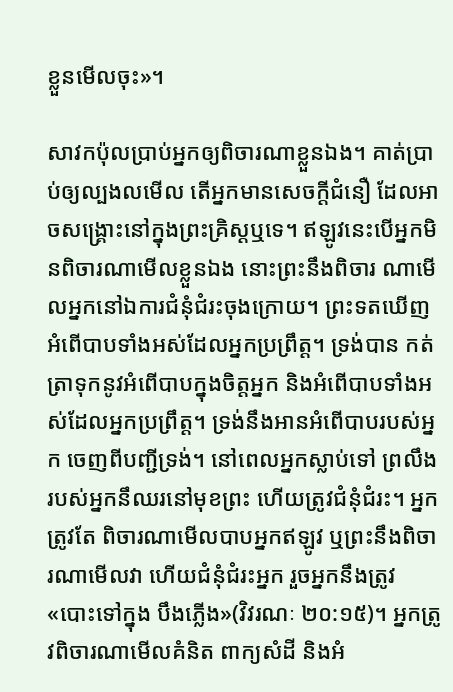ខ្លួនមើលចុះ»។

សាវកប៉ុលប្រាប់អ្នកឲ្យពិចារណាខ្លួនឯង។ គាត់ប្រាប់ឲ្យល្បងលមើល តើអ្នកមានសេចក្ដីជំនឿ ដែលអាចសង្រ្គោះនៅក្នុងព្រះគ្រិស្ដឬទេ។ ឥឡូវនេះបើអ្នកមិនពិចារណាមើលខ្លួនឯង នោះព្រះនឹងពិចារ ណាមើលអ្នកនៅឯការជំនុំជំរះចុងក្រោយ។ ព្រះទតឃើញអំពើបាបទាំងអស់ដែលអ្នកប្រព្រឹត្ដ។ ទ្រង់បាន កត់ត្រាទុកនូវអំពើបាបក្នុងចិត្ដអ្នក និងអំពើបាបទាំងអស់ដែលអ្នកប្រព្រឹត្ដ។ ទ្រង់នឹងអានអំពើបាបរបស់អ្នក ចេញពីបញ្ជីទ្រង់។ នៅពេលអ្នកស្លាប់ទៅ ព្រលឹងរបស់អ្នកនឹឈរនៅមុខព្រះ ហើយត្រូវជំនុំជំរះ។ អ្នកត្រូវតែ ពិចារណាមើលបាបអ្នកឥឡូវ ឬព្រះនឹងពិចារណាមើលវា ហើយជំនុំជំរះអ្នក រួចអ្នកនឹងត្រូវ «បោះទៅក្នុង បឹងភ្លើង»(វិវរណៈ ២០:១៥)។ អ្នកត្រូវពិចារណាមើលគំនិត ពាក្យសំដី និងអំ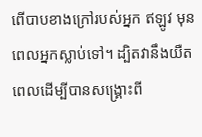ពើបាបខាងក្រៅរបស់អ្នក ឥឡូវ មុនពេលអ្នកស្លាប់ទៅ។ ដ្បិតវានឹងយឺតពេលដើម្បីបានសង្រ្គោះពី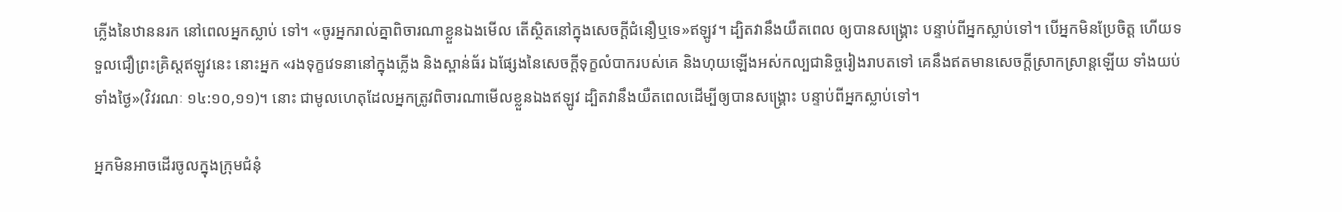ភ្លើងនៃឋាននរក នៅពេលអ្នកស្លាប់ ទៅ។ «ចូរអ្នករាល់គ្នាពិចារណាខ្លួនឯងមើល តើស្ថិតនៅក្នុងសេចក្តីជំនឿឬទេ»ឥឡូវ។ ដ្បិតវានឹងយឺតពេល ឲ្យបានសង្រ្គោះ បន្ទាប់ពីអ្នកស្លាប់ទៅ។ បើអ្នកមិនប្រែចិត្ដ ហើយទទួលជឿព្រះគ្រិស្ដឥឡូវនេះ នោះអ្នក «រងទុក្ខវេទនានៅក្នុងភ្លើង និងស្ពាន់ធ័រ ឯផ្សែងនៃសេចក្តីទុក្ខលំបាករបស់គេ និងហុយឡើងអស់កល្បជានិច្ចរៀងរាបតទៅ គេនឹងឥតមានសេចក្តីស្រាកស្រាន្តឡើយ ទាំងយប់ទាំងថ្ងៃ»(វិវរណៈ ១៤:១០,១១)។ នោះ ជាមូលហេតុដែលអ្នកត្រូវពិចារណាមើលខ្លួនឯងឥឡូវ ដ្បិតវានឹងយឺតពេលដើម្បីឲ្យបានសង្រ្គោះ បន្ទាប់ពីអ្នកស្លាប់ទៅ។

អ្នកមិនអាចដើរចូលក្នុងក្រុមជំនុំ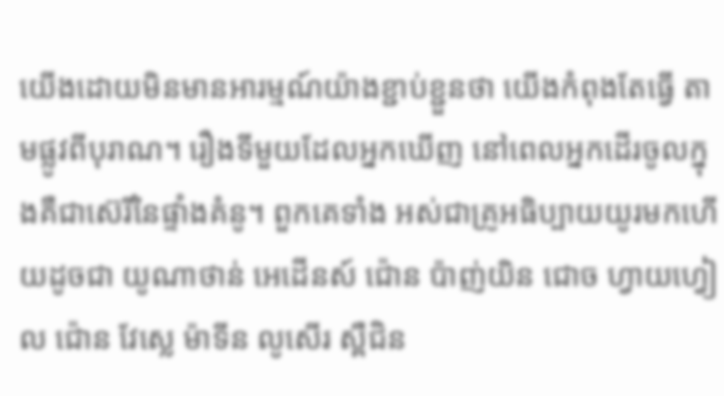យើងដោយមិនមានអារម្មណ៍យ៉ាងខ្ជាប់ខ្ជួនថា យើងកំពុងតែធ្វើ តាមផ្លូវពីបុរាណ។ រឿងទីមួយដែលអ្នកឃើញ នៅពេលអ្នកដើរចូលក្នុងគឺជាស៊េរីនៃផ្ទាំងគំនូ។ ពួកគេទាំង អស់ជាគ្រូអធិប្បាយយូរមកហើយដូចជា យូណាថាន់ អេដើនស៍ ជ៉ោន ប៉ាញ់យិន ជោច ហ្វាយហ្វៀល ជ៉ោន វែស្លេ ម៉ាទីន លូសើរ ស្ពឺជិន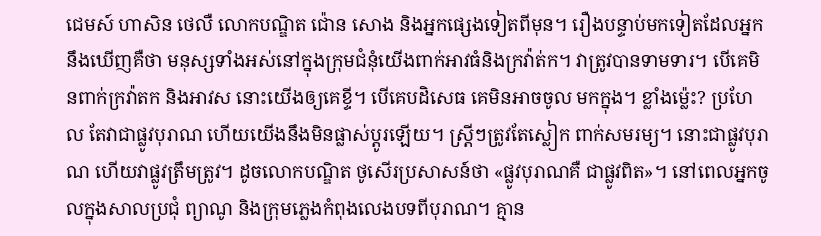ជេមស៍ ហាសិន ថេលឺ លោកបណ្ឌិត ជ៉ោន សោង និងអ្នកផ្សេងទៀតពីមុន។ រឿងបន្ទាប់មកទៀតដែលអ្នកនឹងឃើញគឺថា មនុស្សទាំងអស់នៅក្នុងក្រុមជំនុំយើងពាក់អាវធំនិងក្រវ៉ាត់ក។ វាត្រូវបានទាមទារ។ បើគេមិនពាក់ក្រវ៉ាតក និងអាវស នោះយើងឲ្យគេខ្ទី។ បើគេបដិសេធ គេមិនអាចចូល មកក្នុង។ ខ្លាំងម៉្លេះ? ប្រហែល តែវាជាផ្លូវបុរាណ ហើយយើងនឹងមិនផ្លាស់ប្ដូរឡើយ។ ស្រ្ដីៗត្រូវតែស្លៀក ពាក់សមរម្យ។ នោះជាផ្លូវបុរាណ ហើយវាផ្លូវត្រឹមត្រូវ។ ដូចលោកបណ្ឌិត ថូសើរប្រសាសន៍ថា «ផ្លូវបុរាណគឺ ជាផ្លូវពិត»។ នៅពេលអ្នកចូលក្នុងសាលប្រជុំ ព្យាណូ និងក្រុមភ្លេងកំពុងលេងបទពីបុរាណ។ គ្មាន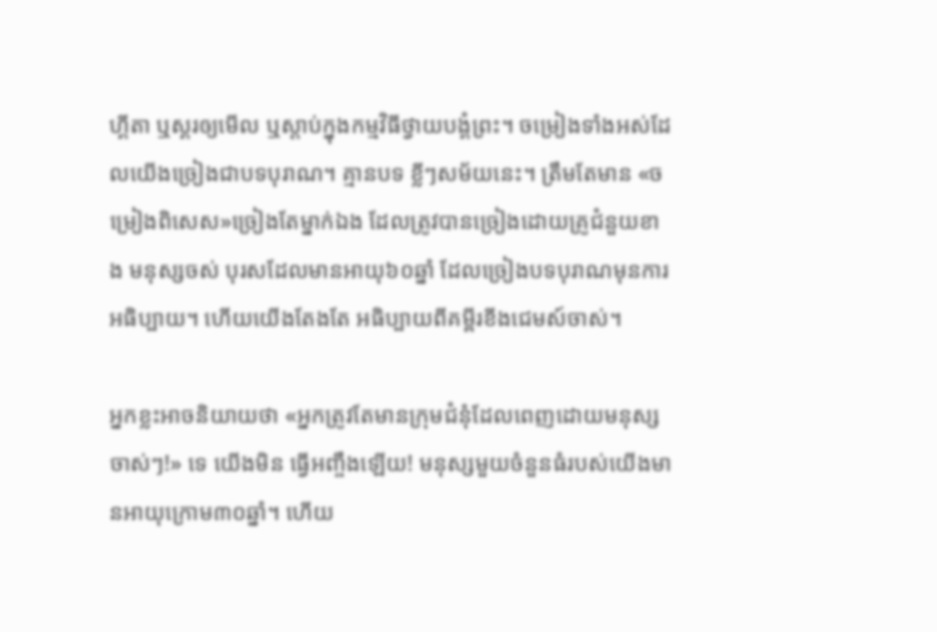ហ្គីតា ឬស្គរឲ្យមើល ឬស្ដាប់ក្នុងកម្មវិធីថ្វាយបង្គំព្រះ។ ចម្រៀងទាំងអស់ដែលយើងច្រៀងជាបទបុរាណ។ គ្មានបទ ខ្លីៗសម័យនេះ។ ត្រឹមតែមាន «ចម្រៀងពិសេស»ច្រៀងតែម្នាក់ឯង ដែលត្រូវបានច្រៀងដោយគ្រូជំនួយខាង មនុស្សចស់ បុរសដែលមានអាយុ៦០ឆ្នាំ ដែលច្រៀងបទបុរាណមុនការអធិប្បាយ។ ហើយយើងតែងតែ អធិប្បាយពីគម្ពីរខីងជេមស៍ចាស់។

អ្នកខ្លះអាចនិយាយថា «អ្នកត្រូវតែមានក្រុមជំនុំដែលពេញដោយមនុស្សចាស់ៗ!» ទេ យើងមិន ធ្វើអញ្ចឹងឡើយ! មនុស្សមួយចំនួនធំរបស់យើងមានអាយុក្រោម៣០ឆ្នាំ។ ហើយ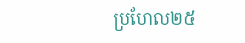ប្រហែល២៥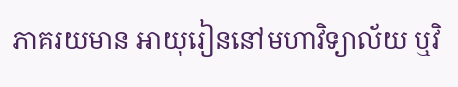ភាគរយមាន អាយុរៀននៅមហាវិទ្យាល័យ ឬវិ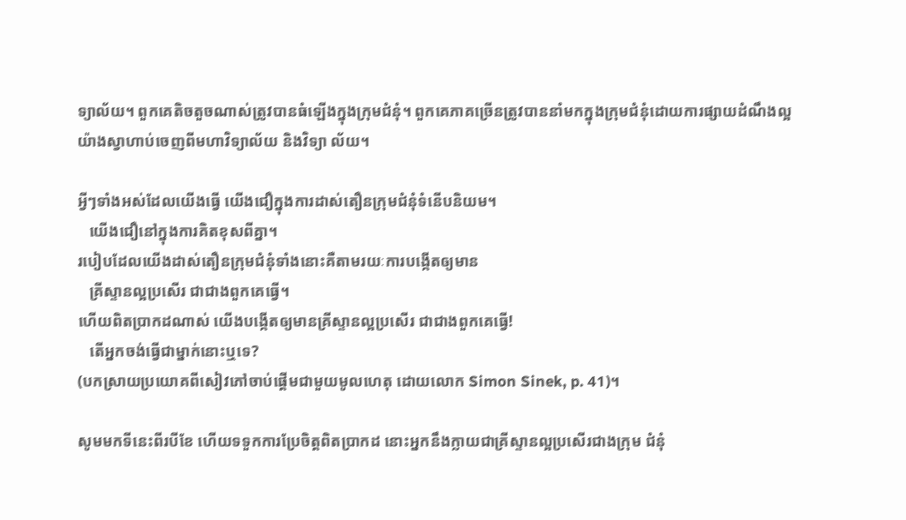ទ្យាល័យ។ ពួកគេតិចតួចណាស់ត្រូវបានធំឡើងក្នុងក្រុមជំនុំ។ ពួកគេភាគច្រើនត្រូវបាននាំមកក្នុងក្រុមជំនុំដោយការផ្សាយដំណឹងល្អយ៉ាងស្វាហាប់ចេញពីមហាវិទ្យាល័យ និងវិទ្យា ល័យ។

អ្វីៗទាំងអស់ដែលយើងធ្វើ យើងជឿក្នុងការដាស់តឿនក្រុមជំនុំទំនើបនិយម។
   យើងជឿនៅក្នុងការគិតខុសពីគ្នា។
របៀបដែលយើងដាស់តឿនក្រុមជំនុំទាំងនោះគឺតាមរយៈការបង្កើតឲ្យមាន
   គ្រីស្ទានល្អប្រសើរ ជាជាងពួកគេធ្វើ។
ហើយពិតប្រាកដណាស់ យើងបង្កើតឲ្យមានគ្រីស្ទានល្អប្រសើរ ជាជាងពួកគេធ្វើ!
   តើអ្នកចង់ធ្វើជាម្នាក់នោះឬទេ?
(បកស្រាយប្រយោគពីសៀវភៅចាប់ផ្ដើមជាមួយមូលហេតុ ដោយលោក Simon Sinek, p. 41)។

សូមមកទីនេះពីរបីខែ ហើយទទួកការប្រែចិត្ដពិតប្រាកដ នោះអ្នកនឹងក្លាយជាគ្រីស្ទានល្អប្រសើរជាងក្រុម ជំនុំ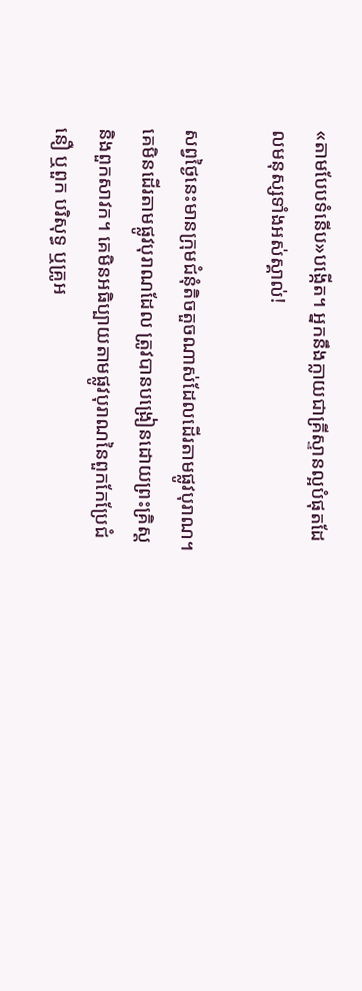«តាមបែបទំនើប»បង្កើត។ អ្នកនឹងក្លាយជាគ្រីស្ទានល្អបំផុតដែលមនុស្សទាំងអស់ស្គាល់!

សព្វថ្ងៃនេះមានក្រុមជំនុំតិចតួចណាស់ដែលដើរតាមផ្លូវបុរាណ។ គេមិនដើរតាមផ្លូវបុរាណដែល ត្រូវបានបង្រៀនដោយព្រះគ្រិស្ដ និងពួកសាវក។ គេមិនអធិប្បាយតាមផ្លូវបុរាណនៃពួកកែប្រែជំនឿ ឬពួក បរិសុទ្ធ ឬគ្រូអ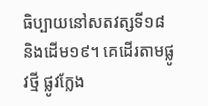ធិប្បាយនៅសតវត្សទី១៨ និងដើម១៩។ គេដើរតាមផ្លូវថ្មី ផ្លូវក្លែង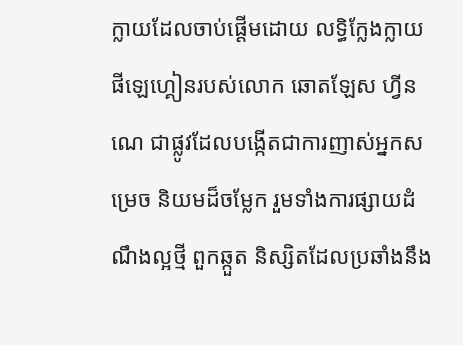ក្លាយដែលចាប់ផ្ដើមដោយ លទ្ធិក្លែងក្លាយផីឡេហ្គៀនរបស់លោក ឆោតឡែស ហ្វីនណេ ជាផ្លូវដែលបង្កើតជាការញាស់អ្នកសម្រេច និយមដ៏ចម្លែក រួមទាំងការផ្សាយដំណឹងល្អថ្មី ពួកឆ្កួត និស្សិតដែលប្រឆាំងនឹង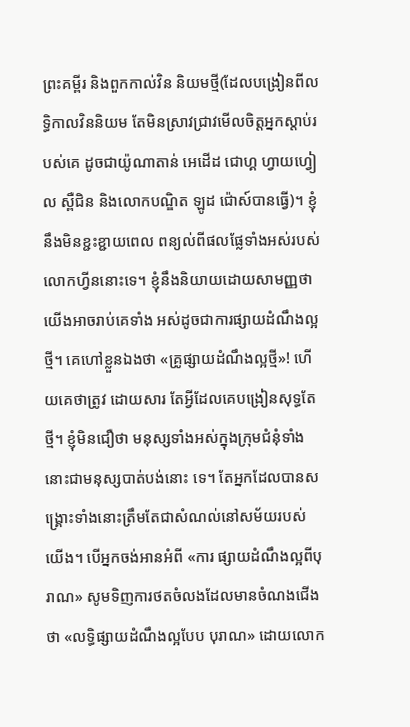ព្រះគម្ពីរ និងពួកកាល់វិន និយមថ្មី(ដែលបង្រៀនពីលទ្ធិកាលវិននិយម តែមិនស្រាវជ្រាវមើលចិត្ដអ្នកស្ដាប់របស់គេ ដូចជាយ៉ូណាតាន់ អេដើដ ជោហ្គ ហ្វាយហ្វៀល ស្ពឺជិន និងលោកបណ្ឌិត ឡូដ ជ៉ោស៍បានធ្វើ)។ ខ្ញុំនឹងមិនខ្ជះខ្ជាយពេល ពន្យល់ពីផលផ្លែទាំងអស់របស់លោកហ្វីននោះទេ។ ខ្ញុំនឹងនិយាយដោយសាមញ្ញថា យើងអាចរាប់គេទាំង អស់ដូចជាការផ្សាយដំណឹងល្អថ្មី។ គេហៅខ្លួនឯងថា «គ្រូផ្សាយដំណឹងល្អថ្មី»! ហើយគេថាត្រូវ ដោយសារ តែអ្វីដែលគេបង្រៀនសុទ្ធតែថ្មី។ ខ្ញុំមិនជឿថា មនុស្សទាំងអស់ក្នុងក្រុមជំនុំទាំងនោះជាមនុស្សបាត់បង់នោះ ទេ។ តែអ្នកដែលបានសង្រ្គោះទាំងនោះត្រឹមតែជាសំណល់នៅសម័យរបស់យើង។ បើអ្នកចង់អានអំពី «ការ ផ្សាយដំណឹងល្អពីបុរាណ» សូមទិញការថតចំលងដែលមានចំណងជើងថា «លទ្ធិផ្សាយដំណឹងល្អបែប បុរាណ» ដោយលោក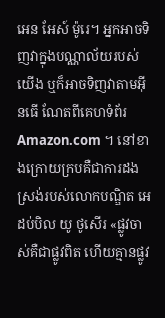អេន អែស៍ ម៉ូរេ។ អ្នកអាចទិញវាក្នុងបណ្ណាល័យរបស់យើង ឬក៏អាចទិញវាតាមអ៊ីនធើ ណែតពីគេហទំព័រ Amazon.com ។ នៅខាងក្រោយក្របគឺជាការដងស្រង់របស់លោកបណ្ឌិត អេ ដប់បិល យូ ថូសើរ «ផ្លូវចាស់គឺជាផ្លូវពិត ហើយគ្មានផ្លូវ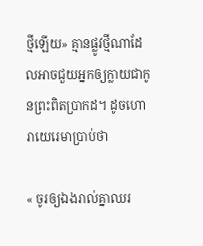ថ្មីឡើយ» គ្មានផ្លូវថ្មីណាដែលអាចជួយអ្នកឲ្យក្លាយជាកូនព្រះពិតប្រាកដ។ ដូចហោរាយេរេមាប្រាប់ថា

« ចូរឲ្យឯងរាល់គ្នាឈរ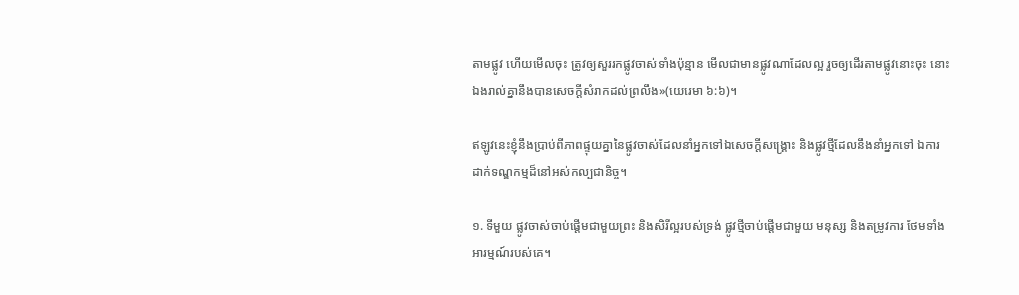តាមផ្លូវ ហើយមើលចុះ ត្រូវឲ្យសួររកផ្លូវចាស់ទាំងប៉ុន្មាន មើលជាមានផ្លូវណាដែលល្អ រួចឲ្យដើរតាមផ្លូវនោះចុះ នោះឯងរាល់គ្នានឹងបានសេចក្តីសំរាកដល់ព្រលឹង»(យេរេមា ៦:៦)។

ឥឡូវនេះខ្ញុំនឹងប្រាប់ពីភាពផ្ទុយគ្នានៃផ្លូវចាស់ដែលនាំអ្នកទៅឯសេចក្ដីសង្រ្គោះ និងផ្លូវថ្មីដែលនឹងនាំអ្នកទៅ ឯការដាក់ទណ្ឌកម្មដ៏នៅអស់កល្បជានិច្ច។

១. ទីមួយ ផ្លូវចាស់ចាប់ផ្ដើមជាមួយព្រះ និងសិរីល្អរបស់ទ្រង់ ផ្លូវថ្មីចាប់ផ្ដើមជាមួយ មនុស្ស និងតម្រូវការ ថែមទាំងអារម្មណ៍របស់គេ។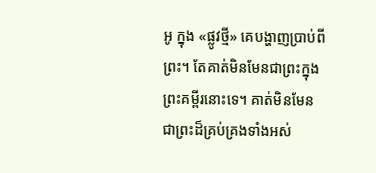អូ ក្នុង «ផ្លូវថ្មី» គេបង្ហាញប្រាប់ពីព្រះ។ តែគាត់មិនមែនជាព្រះក្នុងព្រះគម្ពីរនោះទេ។ គាត់មិនមែន ជាព្រះដ៏គ្រប់គ្រងទាំងអស់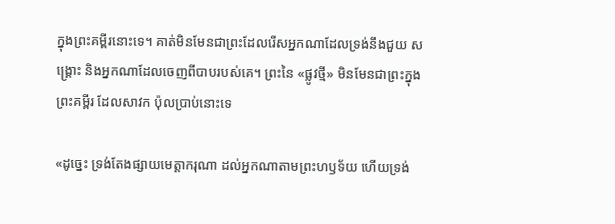ក្នុងព្រះគម្ពីរនោះទេ។ គាត់មិនមែនជាព្រះដែលរើសអ្នកណាដែលទ្រង់នឹងជួយ សង្រ្គោះ និងអ្នកណាដែលចេញពីបាបរបស់គេ។ ព្រះនៃ «ផ្លូវថ្មី» មិនមែនជាព្រះក្នុងព្រះគម្ពីរ ដែលសាវក ប៉ុលប្រាប់នោះទេ

«ដូច្នេះ ទ្រង់តែងផ្សាយមេត្តាករុណា ដល់អ្នកណាតាមព្រះហឫទ័យ ហើយទ្រង់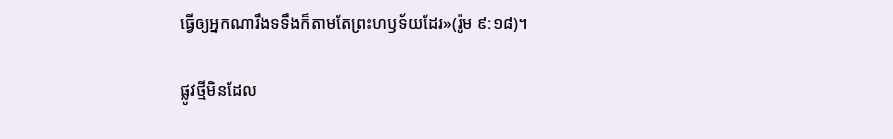ធ្វើឲ្យអ្នកណារឹងទទឹងក៏តាមតែព្រះហឫទ័យដែរ»(រ៉ូម ៩:១៨)។

ផ្លូវថ្មីមិនដែល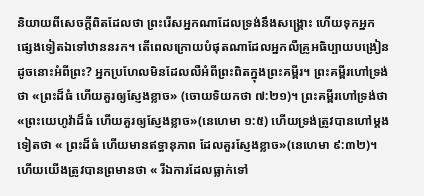និយាយពីសេចក្ដីពិតដែលថា ព្រះរើសអ្នកណាដែលទ្រង់នឹងសង្រ្គោះ ហើយទុកអ្នក ផ្សេងទៀតឯទៅឋាននរក។ តើពេលក្រោយបំផុតណាដែលអ្នកលឺគ្រូអធិប្បាយបង្រៀនដូចនោះអំពីព្រះ? អ្នកប្រហែលមិនដែលលឺអំពីព្រះពិតក្នុងព្រះគម្ពីរ។ ព្រះគម្ពីរហៅទ្រង់ថា «ព្រះដ៏ធំ ហើយគួរឲ្យស្ញែងខ្លាច» (ចោយទិយកថា ៧:២១)។ ព្រះគម្ពីរហៅទ្រង់ថា «ព្រះយេហូវ៉ាដ៏ធំ ហើយគួរឲ្យស្ញែងខ្លាច»(នេហេមា ១:៥) ហើយទ្រង់ត្រូវបានហៅម្ដងទៀតថា « ព្រះដ៏ធំ ហើយមានឥទ្ធានុភាព ដែលគួរស្ញែងខ្លាច»(នេហេមា ៩:៣២)។ ហើយយើងត្រូវបានព្រមានថា « រីឯការដែលធ្លាក់ទៅ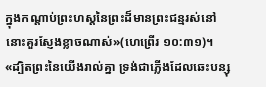ក្នុងកណ្តាប់ព្រះហស្តនៃព្រះដ៏មានព្រះជន្មរស់នៅ នោះគួរស្ញែងខ្លាចណាស់»(ហេព្រើរ ១០:៣១)។ «ដ្បិតព្រះនៃយើងរាល់គ្នា ទ្រង់ជាភ្លើងដែលឆេះបន្សុ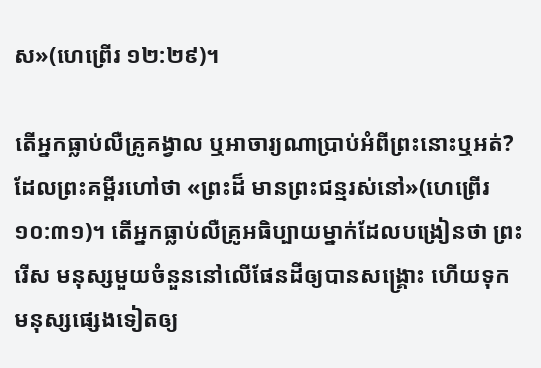ស»(ហេព្រើរ ១២:២៩)។

តើអ្នកធ្លាប់លឺគ្រូគង្វាល ឬអាចារ្យណាប្រាប់អំពីព្រះនោះឬអត់? ដែលព្រះគម្ពីរហៅថា «ព្រះដ៏ មានព្រះជន្មរស់នៅ»(ហេព្រើរ ១០:៣១)។ តើអ្នកធ្លាប់លឺគ្រូអធិប្បាយម្នាក់ដែលបង្រៀនថា ព្រះរើស មនុស្សមួយចំនួននៅលើផែនដីឲ្យបានសង្រ្គោះ ហើយទុកមនុស្សផ្សេងទៀតឲ្យ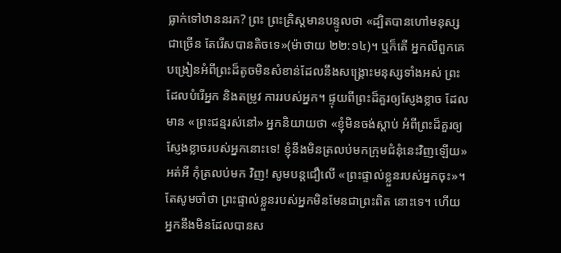ធ្លាក់ទៅឋាននរក? ព្រះ ព្រះគ្រិស្ដមានបន្ទូលថា «ដ្បិតបានហៅមនុស្សជាច្រើន តែរើសបានតិចទេ»(ម៉ាថាយ ២២:១៤)។ ឬក៏តើ អ្នកលឺពួកគេបង្រៀនអំពីព្រះដ៏តូចមិនសំខាន់ដែលនឹងសង្រ្គោះមនុស្សទាំងអស់ ព្រះដែលបំរើអ្នក និងតម្រូវ ការរបស់អ្នក។ ផ្ទុយពីព្រះដ៏គួរឲ្យស្ញែងខ្លាច ដែលមាន «ព្រះជន្មរស់នៅ» អ្នកនិយាយថា «ខ្ញុំមិនចង់ស្ដាប់ អំពីព្រះដ៏គួរឲ្យស្ញែងខ្លាចរបស់អ្នកនោះទេ! ខ្ញុំនឹងមិនត្រលប់មកក្រុមជំនុំនេះវិញឡើយ» អត់អី កុំត្រលប់មក វិញ! សូមបន្ដជឿលើ «ព្រះផ្ទាល់ខ្លួនរបស់អ្នកចុះ»។ តែសូមចាំថា ព្រះផ្ទាល់ខ្លួនរបស់អ្នកមិនមែនជាព្រះពិត នោះទេ។ ហើយអ្នកនឹងមិនដែលបានស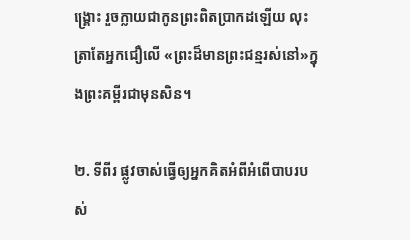ង្រ្គោះ រួចក្លាយជាកូនព្រះពិតប្រាកដឡើយ លុះត្រាតែអ្នកជឿលើ «ព្រះដ៏មានព្រះជន្មរស់នៅ»ក្នុងព្រះគម្ពីរជាមុនសិន។

២. ទីពីរ ផ្លូវចាស់ធ្វើឲ្យអ្នកគិតអំពីអំពើបាបរបស់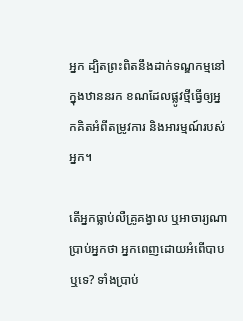អ្នក ដ្បិតព្រះពិតនឹងដាក់ទណ្ឌកម្មនៅ ក្នុងឋាននរក ខណដែលផ្លូវថ្មីធ្វើឲ្យអ្នកគិតអំពីតម្រូវការ និងអារម្មណ៍របស់អ្នក។

តើអ្នកធ្លាប់លឺគ្រូគង្វាល ឬអាចារ្យណាប្រាប់អ្នកថា អ្នកពេញដោយអំពើបាបឬទេ? ទាំងប្រាប់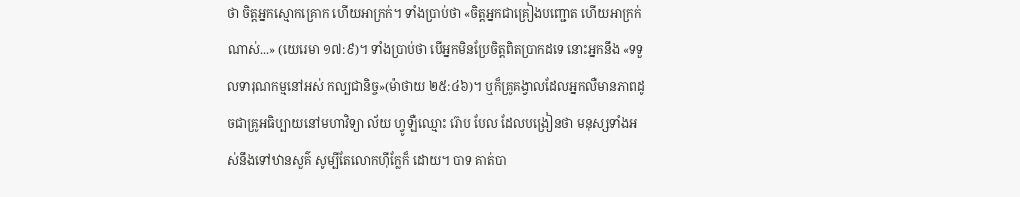ថា ចិត្ដអ្នកស្មោកគ្រោក ហើយអាក្រក់។ ទាំងប្រាប់ថា «ចិត្ដអ្នកជាគ្រៀងបញ្ជោត ហើយអាក្រក់ណាស់...» (យេរេមា ១៧:៩)។ ទាំងប្រាប់ថា បើអ្នកមិនប្រែចិត្ដពិតប្រាកដទេ នោះអ្នកនឹង «ទទួលទារុណកម្មនៅអស់ កល្បជានិច្ច»(ម៉ាថាយ ២៥:៤៦)។ ឬក៏គ្រូគង្វាលដែលអ្នកលឺមានភាពដូចជាគ្រូអធិប្បាយនៅមហាវិទ្យា ល័យ ហ្វូឡឺឈ្មោះ រ៊ោប បែល ដែលបង្រៀនថា មនុស្សទាំងអស់នឹងទៅឋានសួគ៌ សូម្បីតែលោកហ៊ីក្លែក៏ ដោយ។ បាទ គាត់បា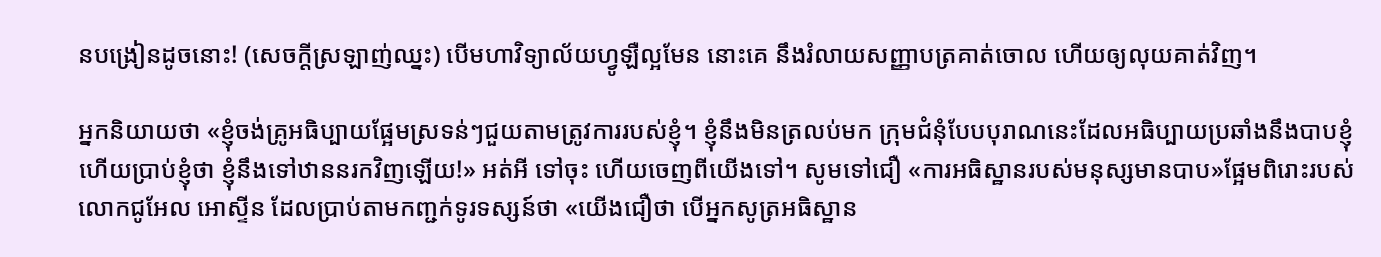នបង្រៀនដូចនោះ! (សេចក្ដីស្រឡាញ់ឈ្នះ) បើមហាវិទ្យាល័យហ្វូឡឺល្អមែន នោះគេ នឹងរំលាយសញ្ញាបត្រគាត់ចោល ហើយឲ្យលុយគាត់វិញ។

អ្នកនិយាយថា «ខ្ញុំចង់គ្រូអធិប្បាយផ្អែមស្រទន់ៗជួយតាមត្រូវការរបស់ខ្ញុំ។ ខ្ញុំនឹងមិនត្រលប់មក ក្រុមជំនុំបែបបុរាណនេះដែលអធិប្បាយប្រឆាំងនឹងបាបខ្ញុំ ហើយប្រាប់ខ្ញុំថា ខ្ញុំនឹងទៅឋាននរកវិញឡើយ!» អត់អី ទៅចុះ ហើយចេញពីយើងទៅ។ សូមទៅជឿ «ការអធិស្ឋានរបស់មនុស្សមានបាប»ផ្អែមពិរោះរបស់លោកជូអែល អោស្ទីន ដែលប្រាប់តាមកញ្ជក់ទូរទស្សន៍ថា «យើងជឿថា បើអ្នកសូត្រអធិស្ឋាន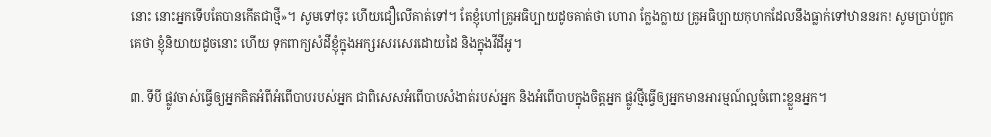នោះ នោះអ្នកទើបតែបានកើតជាថ្មី»។ សូមទៅចុះ ហើយជឿលើគាត់ទៅ។ តែខ្ញុំហៅគ្រូអធិប្បាយដូចគាត់ថា ហោរា ក្លែងក្លាយ គ្រូអធិប្បាយកុហកដែលនឹងធ្លាក់ទៅឋាននរក! សូមប្រាប់ពួកគេថា ខ្ញុំនិយាយដូចនោះ ហើយ ទុកពាក្យសំដីខ្ញុំក្នុងអក្សរសរសេរដោយដៃ និងក្នុងវីដីអូ។

៣. ទីបី ផ្លូវចាស់ធ្វើឲ្យអ្នកគិតអំពីអំពើបាបរបស់អ្នក ជាពិសេសអំពើបាបសំងាត់របស់អ្នក និងអំពើបាបក្នុងចិត្ដអ្នក ផ្លូវថ្មីធ្វើឲ្យអ្នកមានអារម្មណ៍ល្អចំពោះខ្លួនអ្នក។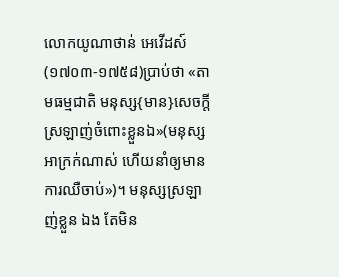លោកយូណាថាន់ អេវើដស៍(១៧០៣-១៧៥៨)ប្រាប់ថា «តាមធម្មជាតិ មនុស្ស{មាន}សេចក្ដី ស្រឡាញ់ចំពោះខ្លួនឯ»(មនុស្សអាក្រក់ណាស់ ហើយនាំឲ្យមានការឈឺចាប់»)។ មនុស្សស្រឡាញ់ខ្លួន ឯង តែមិន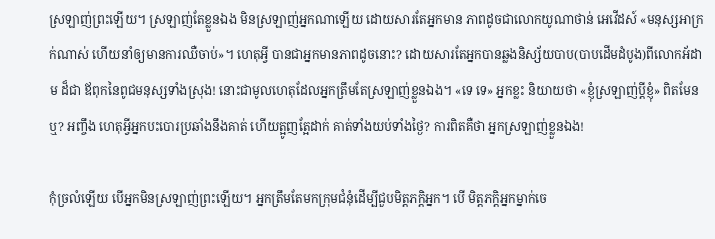ស្រឡាញ់ព្រះឡើយ។ ស្រឡាញ់តែខ្លួនឯង មិនស្រឡាញ់អ្នកណាឡើយ ដោយសារតែអ្នកមាន ភាពដូចជាលោកយូណាថាន់ អេវើដស៍ «មនុស្សអាក្រក់ណាស់ ហើយនាំឲ្យមានការឈឺចាប់»។ ហេតុអ្វី បានជាអ្នកមានភាពដូចនោះ? ដោយសារតែអ្នកបានឆ្លងនិស្ស័យបាប(បាបដើមដំបូង)ពីលោកអ័ដាម ដ៏ជា ឪពុកនៃពូជមនុស្សទាំងស្រុង! នោះជាមូលហេតុដែលអ្នកត្រឹមតែស្រឡាញ់ខ្លួនឯង។ «ទេ ទេ» អ្នកខ្លះ និយាយថា «ខ្ញុំស្រឡាញ់ប្ដីខ្ញុំ» ពិតមែនឬ? អញ្ចឹង ហេតុអ្វីអ្នកបះបោរប្រឆាំងនឹងគាត់ ហើយត្អូញត្អែដាក់ គាត់ទាំងយប់ទាំងថ្ងៃ? ការពិតគឺថា អ្នកស្រឡាញ់ខ្លួនឯង!

កុំច្រលំឡើយ បើអ្នកមិនស្រឡាញ់ព្រះឡើយ។ អ្នកត្រឹមតែមកក្រុមជំនុំដើម្បីជួបមិត្ដភក្ដិអ្នក។ បើ មិត្ដភក្ដិអ្នកម្នាក់ចេ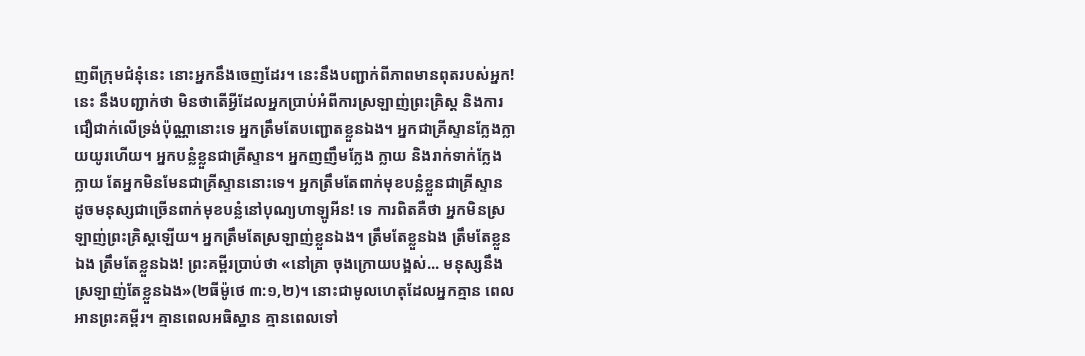ញពីក្រុមជំនុំនេះ នោះអ្នកនឹងចេញដែរ។ នេះនឹងបញ្ជាក់ពីភាពមានពុតរបស់អ្នក! នេះ នឹងបញ្ជាក់ថា មិនថាតើអ្វីដែលអ្នកប្រាប់អំពីការស្រឡាញ់ព្រះគ្រិស្ដ និងការជឿជាក់លើទ្រង់ប៉ុណ្ណានោះទេ អ្នកត្រឹមតែបញ្ជោតខ្លួនឯង។ អ្នកជាគ្រីស្ទានក្លែងក្លាយយូរហើយ។ អ្នកបន្លំខ្លួនជាគ្រីស្ទាន។ អ្នកញញឹមក្លែង ក្លាយ និងរាក់ទាក់ក្លែងក្លាយ តែអ្នកមិនមែនជាគ្រីស្ទាននោះទេ។ អ្នកត្រឹមតែពាក់មុខបន្លំខ្លួនជាគ្រីស្ទាន ដូចមនុស្សជាច្រើនពាក់មុខបន្លំនៅបុណ្យហាឡូអីន! ទេ ការពិតគឺថា អ្នកមិនស្រឡាញ់ព្រះគ្រិស្ដឡើយ។ អ្នកត្រឹមតែស្រឡាញ់ខ្លួនឯង។ ត្រឹមតែខ្លួនឯង ត្រឹមតែខ្លួនឯង ត្រឹមតែខ្លួនឯង! ព្រះគម្ពីរប្រាប់ថា «នៅគ្រា ចុងក្រោយបង្អស់... មនុស្សនឹងស្រឡាញ់តែខ្លួនឯង»(២ធីម៉ូថេ ៣:១,២)។ នោះជាមូលហេតុដែលអ្នកគ្មាន ពេលអានព្រះគម្ពីរ។ គ្មានពេលអធិស្ឋាន គ្មានពេលទៅ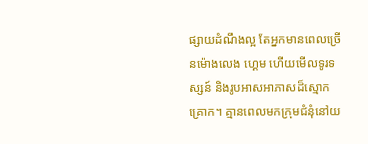ផ្សាយដំណឹងល្អ តែអ្នកមានពេលច្រើនម៉ោងលេង ហ្គេម ហើយមើលទូរទស្សន៍ និងរូបអាសអាភាសដ៏ស្មោកគ្រោក។ គ្មានពេលមកក្រុមជំនុំនៅយ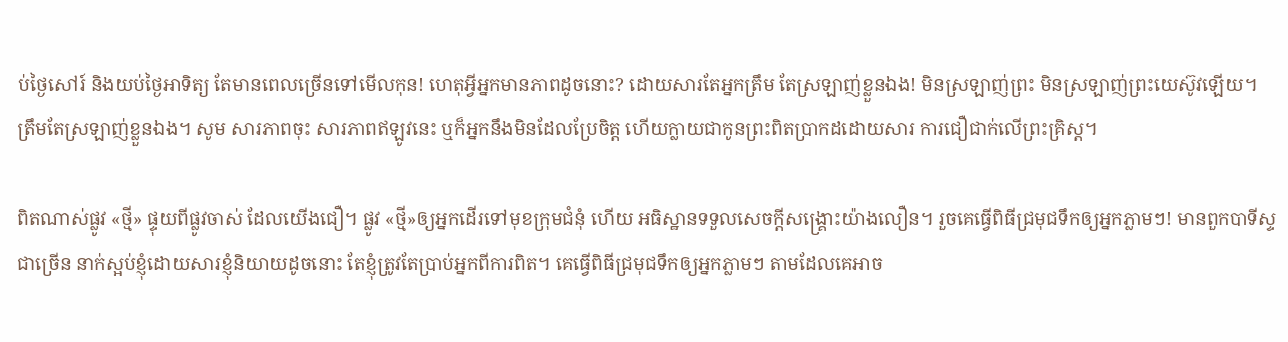ប់ថ្ងៃសៅរ៍ និងយប់ថ្ងៃអាទិត្យ តែមានពេលច្រើនទៅមើលកុន! ហេតុអ្វីអ្នកមានភាពដូចនោះ? ដោយសារតែអ្នកត្រឹម តែស្រឡាញ់ខ្លួនឯង! មិនស្រឡាញ់ព្រះ មិនស្រឡាញ់ព្រះយេស៊ូវឡើយ។ ត្រឹមតែស្រឡាញ់ខ្លួនឯង។ សូម សារភាពចុះ សារភាពឥឡូវនេះ ឬក៏អ្នកនឹងមិនដែលប្រែចិត្ដ ហើយក្លាយជាកូនព្រះពិតប្រាកដដោយសារ ការជឿជាក់លើព្រះគ្រិស្ដ។

ពិតណាស់ផ្លូវ «ថ្មី» ផ្ទុយពីផ្លូវចាស់ ដែលយើងជឿ។ ផ្លូវ «ថ្មី»ឲ្យអ្នកដើរទៅមុខក្រុមជំនុំ ហើយ អធិស្ឋានទទួលសេចក្ដីសង្រ្គោះយ៉ាងលឿន។ រួចគេធ្វើពិធីជ្រមុជទឹកឲ្យអ្នកភ្លាមៗ! មានពួកបាទីស្ទជាច្រើន នាក់ស្អប់ខ្ញុំដោយសារខ្ញុំនិយាយដូចនោះ តែខ្ញុំត្រូវតែប្រាប់អ្នកពីការពិត។ គេធ្វើពិធីជ្រមុជទឹកឲ្យអ្នកភ្លាមៗ តាមដែលគេអាច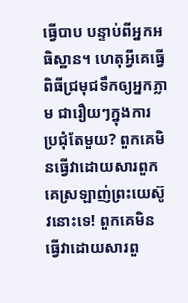ធ្វើបាប បន្ទាប់ពីអ្នកអធិស្ឋាន។ ហេតុអ្វីគេធ្វើពិធីជ្រមុជទឹកឲ្យអ្នកភ្លាម ជារឿយៗក្នុងការ ប្រជុំតែមួយ? ពួកគេមិនធ្វើវាដោយសារពួកគេស្រឡាញ់ព្រះយេស៊ូវនោះទេ! ពួកគេមិនធ្វើវាដោយសារពួ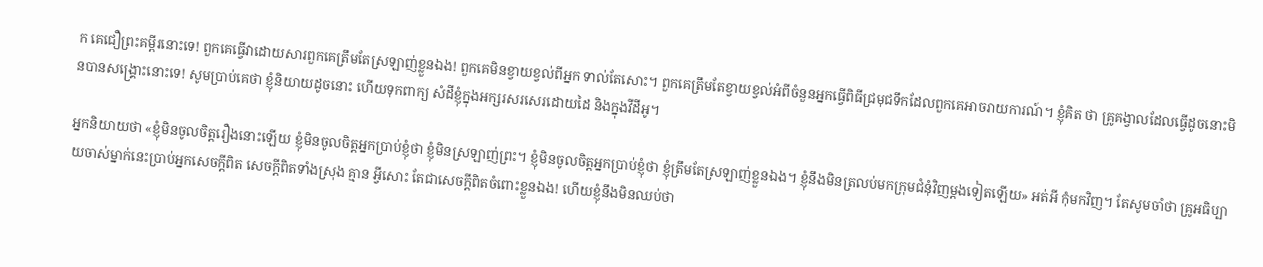ក គេជឿព្រះគម្ពីរនោះទេ! ពួកគេធ្វើវាដោយសារពួកគេត្រឹមតែស្រឡាញ់ខ្លួនឯង! ពួកគេមិនខ្វាយខ្វល់ពីអ្នក ទាល់តែសោះ។ ពួកគេត្រឹមតែខ្វាយខ្វល់អំពីចំនួនអ្នកធ្វើពិធីជ្រមុជទឹកដែលពួកគេអាចរាយការណ៍។ ខ្ញុំគិត ថា គ្រូគង្វាលដែលធ្វើដូចនោះមិនបានសង្រ្គោះនោះទេ! សូមប្រាប់គេថា ខ្ញុំនិយាយដូចនោះ ហើយទុកពាក្យ សំដីខ្ញុំក្នុងអក្សរសរសេរដោយដៃ និងក្នុងវីដីអូ។

អ្នកនិយាយថា «ខ្ញុំមិនចូលចិត្ដរឿងនោះឡើយ ខ្ញុំមិនចូលចិត្ដអ្នកប្រាប់ខ្ញុំថា ខ្ញុំមិនស្រឡាញ់ព្រះ។ ខ្ញុំមិនចូលចិត្ដអ្នកប្រាប់ខ្ញុំថា ខ្ញុំត្រឹមតែស្រឡាញ់ខ្លួនឯង។ ខ្ញុំនឹងមិនត្រលប់មកក្រុមជំនុំវិញម្ដងទៀតឡើយ» អត់អី កុំមកវិញ។ តែសូមចាំថា គ្រូអធិប្បាយចាស់ម្នាក់នេះប្រាប់អ្នកសេចក្ដីពិត សេចក្ដីពិតទាំងស្រុង គ្មាន អ្វីសោះ តែជាសេចក្ដីពិតចំពោះខ្លួនឯង! ហើយខ្ញុំនឹងមិនឈប់ថា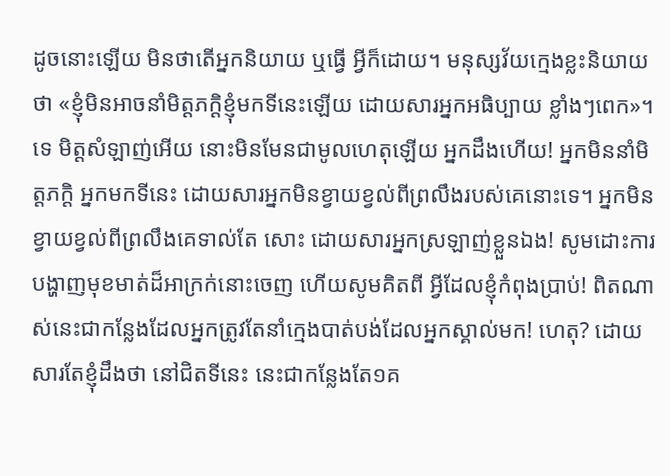ដូចនោះឡើយ មិនថាតើអ្នកនិយាយ ឬធ្វើ អ្វីក៏ដោយ។ មនុស្សវ័យក្មេងខ្លះនិយាយថា «ខ្ញុំមិនអាចនាំមិត្ដភក្ដិខ្ញុំមកទីនេះឡើយ ដោយសារអ្នកអធិប្បាយ ខ្លាំងៗពេក»។ ទេ មិត្ដសំឡាញ់អើយ នោះមិនមែនជាមូលហេតុឡើយ អ្នកដឹងហើយ! អ្នកមិននាំមិត្ដភក្ដិ អ្នកមកទីនេះ ដោយសារអ្នកមិនខ្វាយខ្វល់ពីព្រលឹងរបស់គេនោះទេ។ អ្នកមិនខ្វាយខ្វល់ពីព្រលឹងគេទាល់តែ សោះ ដោយសារអ្នកស្រឡាញ់ខ្លួនឯង! សូមដោះការបង្ហាញមុខមាត់ដ៏អាក្រក់នោះចេញ ហើយសូមគិតពី អ្វីដែលខ្ញុំកំពុងប្រាប់! ពិតណាស់នេះជាកន្លែងដែលអ្នកត្រូវតែនាំក្មេងបាត់បង់ដែលអ្នកស្គាល់មក! ហេតុ? ដោយសារតែខ្ញុំដឹងថា នៅជិតទីនេះ នេះជាកន្លែងតែ១គ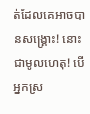ត់ដែលគេអាចបានសង្រ្គោះ! នោះជាមូលហេតុ! បើអ្នកស្រ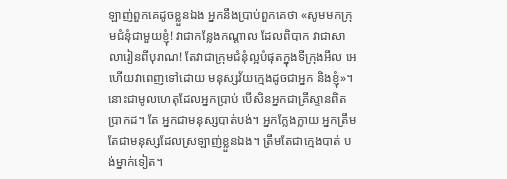ឡាញ់ពួកគេដូចខ្លួនឯង អ្នកនឹងប្រាប់ពួកគេថា «សូមមកក្រុមជំនុំជាមួយខ្ញុំ! វាជាកន្លែងកណ្ដាល ដែលពិបាក វាជាសាលារៀនពីបុរាណ! តែវាជាក្រុមជំនុំល្អបំផុតក្នុងទីក្រុងអឹល អេ ហើយវាពេញទៅដោយ មនុស្សវ័យក្មេងដូចជាអ្នក និងខ្ញុំ»។ នោះជាមូលហេតុដែលអ្នកប្រាប់ បើសិនអ្នកជាគ្រីស្ទានពិតប្រាកដ។ តែ អ្នកជាមនុស្សបាត់បង់។ អ្នកក្លែងក្លាយ អ្នកត្រឹមតែជាមនុស្សដែលស្រឡាញ់ខ្លួនឯង។ ត្រឹមតែជាក្មេងបាត់ បង់ម្នាក់ទៀត។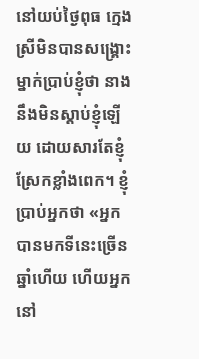នៅយប់ថ្ងៃពុធ ក្មេងស្រីមិនបានសង្រ្គោះម្នាក់ប្រាប់ខ្ញុំថា នាងនឹងមិនស្ដាប់ខ្ញុំឡើយ ដោយសារតែខ្ញុំ ស្រែកខ្លាំងពេក។ ខ្ញុំប្រាប់អ្នកថា «អ្នកបានមកទីនេះច្រើនឆ្នាំហើយ ហើយអ្នកនៅ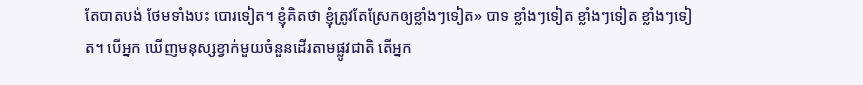តែបាតបង់ ថែមទាំងបះ បោរទៀត។ ខ្ញុំគិតថា ខ្ញុំត្រូវតែស្រែកឲ្យខ្លាំងៗទៀត» បាទ ខ្លាំងៗទៀត ខ្លាំងៗទៀត ខ្លាំងៗទៀត។ បើអ្នក ឃើញមនុស្សខ្វាក់មួយចំនួនដើរតាមផ្លូវជាតិ តើអ្នក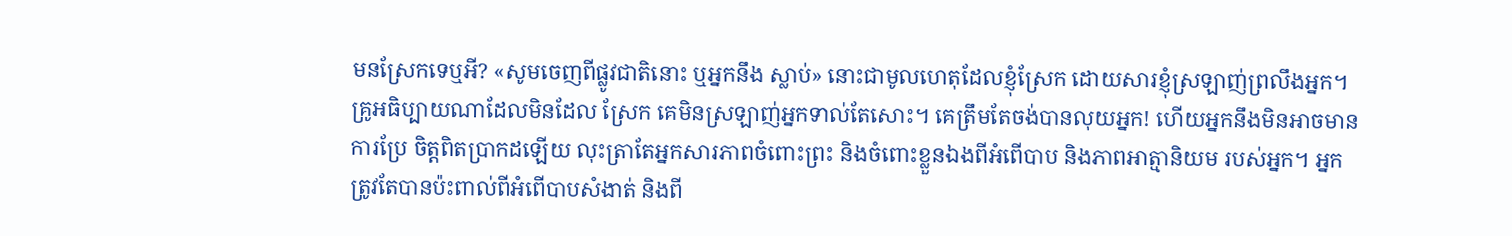មនស្រែកទេឬអី? «សូមចេញពីផ្លូវជាតិនោះ ឬអ្នកនឹង ស្លាប់» នោះជាមូលហេតុដែលខ្ញុំស្រែក ដោយសារខ្ញុំស្រឡាញ់ព្រលឹងអ្នក។ គ្រូអធិប្បាយណាដែលមិនដែល ស្រែក គេមិនស្រឡាញ់អ្នកទាល់តែសោះ។ គេត្រឹមតែចង់បានលុយអ្នក! ហើយអ្នកនឹងមិនអាចមានការប្រែ ចិត្ដពិតប្រាកដឡើយ លុះត្រាតែអ្នកសារភាពចំពោះព្រះ និងចំពោះខ្លួនឯងពីអំពើបាប និងភាពអាត្មានិយម របស់អ្នក។ អ្នកត្រូវតែបានប៉ះពាល់ពីអំពើបាបសំងាត់ និងពី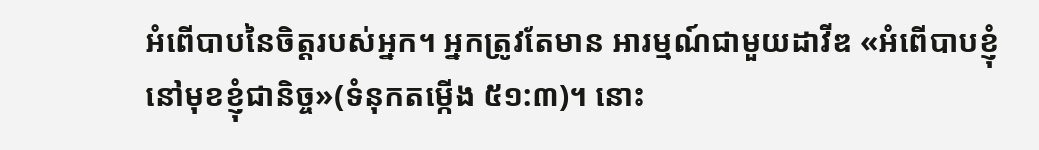អំពើបាបនៃចិត្ដរបស់អ្នក។ អ្នកត្រូវតែមាន អារម្មណ៍ជាមួយដាវីឌ «អំពើបាបខ្ញុំនៅមុខខ្ញុំជានិច្ច»(ទំនុកតម្កើង ៥១:៣)។ នោះ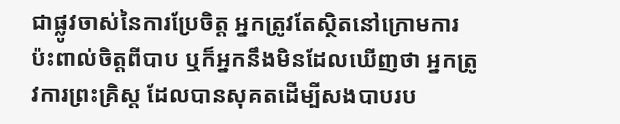ជាផ្លូវចាស់នៃការប្រែចិត្ដ អ្នកត្រូវតែស្ថិតនៅក្រោមការប៉ះពាល់ចិត្ដពីបាប ឬក៏អ្នកនឹងមិនដែលឃើញថា អ្នកត្រូវការព្រះគ្រិស្ដ ដែលបានសុគតដើម្បីសងបាបរប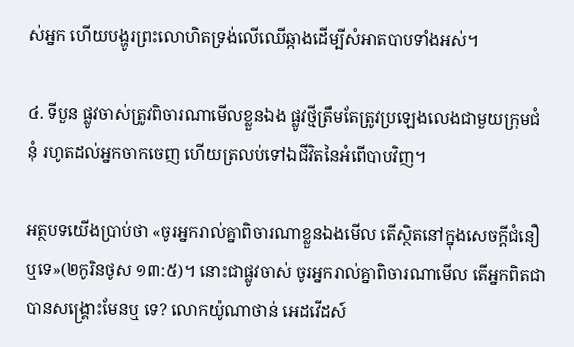ស់អ្នក ហើយបង្ហូរព្រះលោហិតទ្រង់លើឈើឆ្កាងដើម្បីសំអាតបាបទាំងអស់។

៤. ទីបួន ផ្លូវចាស់ត្រូវពិចារណាមើលខ្លួនឯង ផ្លូវថ្មីត្រឹមតែត្រូវប្រឡេងលេងជាមួយក្រុមជំនុំ រហូតដល់អ្នកចាកចេញ ហើយត្រលប់ទៅឯជីវិតនៃអំពើបាបវិញ។

អត្ថបទយើងប្រាប់ថា «ចូរអ្នករាល់គ្នាពិចារណាខ្លួនឯងមើល តើស្ថិតនៅក្នុងសេចក្តីជំនឿឬទេ»(២កូរិនថូស ១៣:៥)។ នោះជាផ្លូវចាស់ ចូរអ្នករាល់គ្នាពិចារណាមើល តើអ្នកពិតជាបានសង្រ្គោះមែនឬ ទេ? លោកយ៉ូណាថាន់ អេដវើដស៍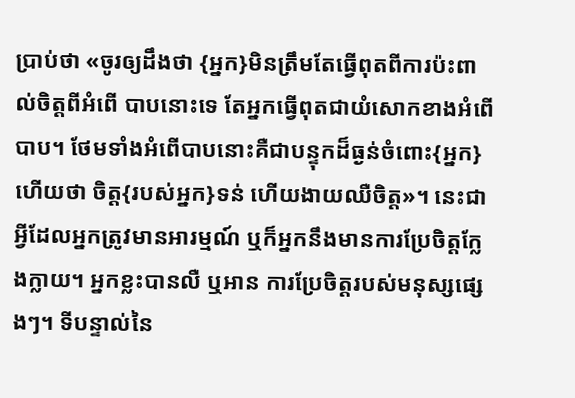ប្រាប់ថា «ចូរឲ្យដឹងថា {អ្នក}មិនត្រឹមតែធ្វើពុតពីការប៉ះពាល់ចិត្ដពីអំពើ បាបនោះទេ តែអ្នកធ្វើពុតជាយំសោកខាងអំពើបាប។ ថែមទាំងអំពើបាបនោះគឺជាបន្ទុកដ៏ធ្ងន់ចំពោះ{អ្នក} ហើយថា ចិត្ដ{របស់អ្នក}ទន់ ហើយងាយឈឺចិត្ដ»។ នេះជាអ្វីដែលអ្នកត្រូវមានអារម្មណ៍ ឬក៏អ្នកនឹងមានការប្រែចិត្ដក្លែងក្លាយ។ អ្នកខ្លះបានលឺ ឬអាន ការប្រែចិត្ដរបស់មនុស្សផ្សេងៗ។ ទីបន្ទាល់នៃ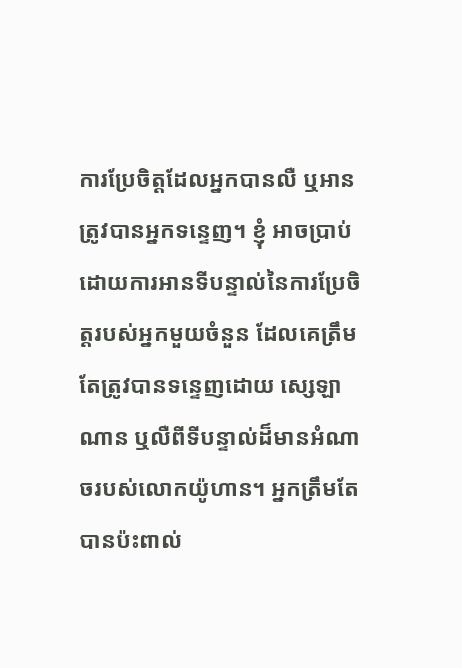ការប្រែចិត្ដដែលអ្នកបានលឺ ឬអានត្រូវបានអ្នកទន្ទេញ។ ខ្ញុំ អាចប្រាប់ដោយការអានទីបន្ទាល់នៃការប្រែចិត្ដរបស់អ្នកមួយចំនួន ដែលគេត្រឹមតែត្រូវបានទន្ទេញដោយ ស្សេឡា ណាន ឬលឺពីទីបន្ទាល់ដ៏មានអំណាចរបស់លោកយ៉ូហាន។ អ្នកត្រឹមតែបានប៉ះពាល់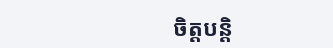ចិត្ដបន្ដិ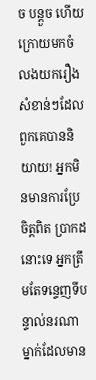ច បន្ដួច ហើយក្រោយមកចំលងយករឿងសំខាន់ៗដែលពួកគេបាននិយាយ! អ្នកមិនមានការប្រែចិត្ដពិត ប្រាកដនោះទេ អ្នកត្រឹមតែទន្ទេញទីបន្ទាល់នរណាម្នាក់ដែលមាន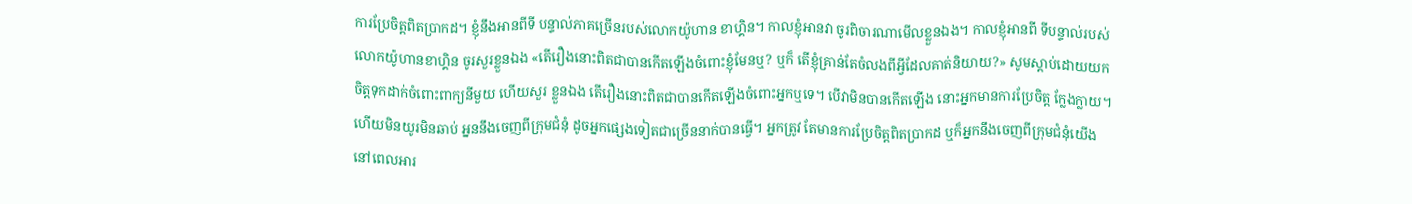ការប្រែចិត្ដពិតប្រាកដ។ ខ្ញុំនឹងអានពីទី បន្ទាល់ភាគច្រើនរបស់លោកយ៉ូហាន ខាហ្គិន។ កាលខ្ញុំអានវា ចូរពិចារណាមើលខ្លួនឯង។ កាលខ្ញុំអានពី ទីបន្ទាល់របស់លោកយ៉ូហានខាហ្គិន ចូរសួរខ្លួនឯង «តើរឿងនោះពិតជាបានកើតឡើងចំពោះខ្ញុំមែនឬ? ឬក៏ តើខ្ញុំគ្រាន់តែចំលងពីអ្វីដែលគាត់និយាយ?» សូមស្ដាប់ដោយយកចិត្ដទុកដាក់ចំពោះពាក្យនីមួយ ហើយសួរ ខ្លួនឯង តើរឿងនោះពិតជាបានកើតឡើងចំពោះអ្នកឬទេ។ បើវាមិនបានកើតឡើង នោះអ្នកមានការប្រែចិត្ដ ក្លែងក្លាយ។ ហើយមិនយូរមិនឆាប់ អ្នននឹងចេញពីក្រុមជំនុំ ដូចអ្នកផ្សេងទៀតជាច្រើននាក់បានធ្វើ។ អ្នកត្រូវ តែមានការប្រែចិត្ដពិតប្រាកដ ឬក៏អ្នកនឹងចេញពីក្រុមជំនុំយើង នៅពេលអារ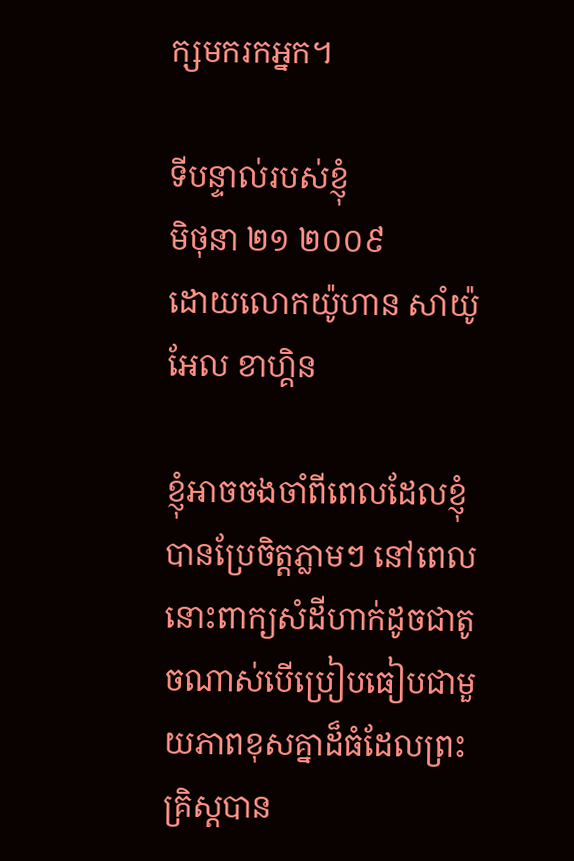ក្សមករកអ្នក។

ទីបន្ទាល់របស់ខ្ញុំ
មិថុនា ២១ ២០០៩
ដោយលោកយ៉ូហាន សាំយ៉ូអែល ខាហ្គិន

ខ្ញុំអាចចងចាំពីពេលដែលខ្ញុំបានប្រែចិត្ដភ្លាមៗ នៅពេលនោះពាក្យសំដីហាក់ដូចជាតូចណាស់បើប្រៀបធៀបជាមួយភាពខុសគ្នាដ៏ធំដែលព្រះគ្រិស្ដបាន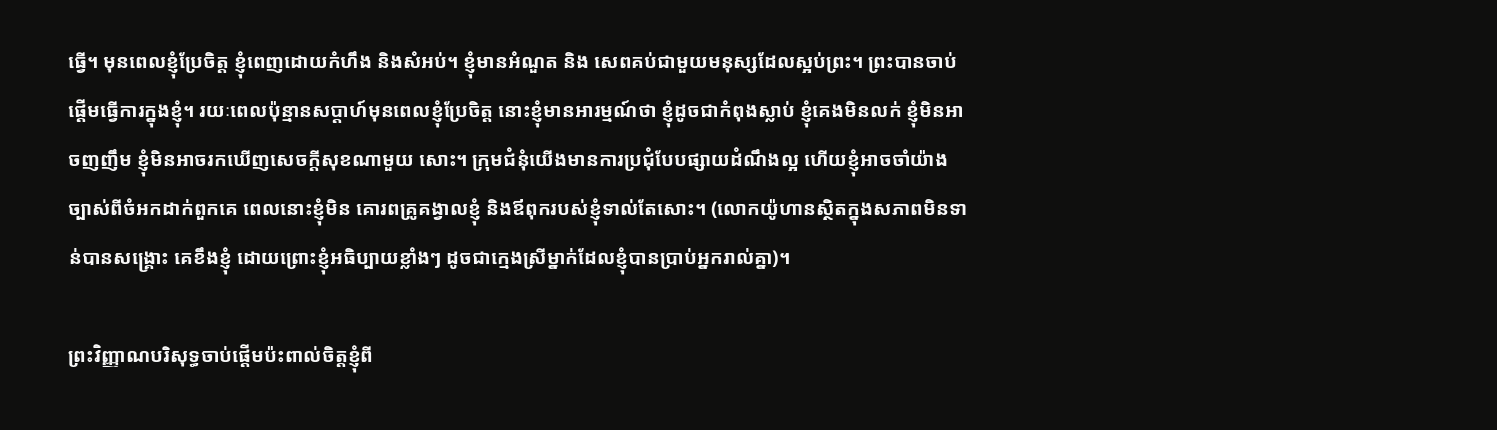ធ្វើ។ មុនពេលខ្ញុំប្រែចិត្ដ ខ្ញុំពេញដោយកំហឹង និងសំអប់។ ខ្ញុំមានអំណួត និង សេពគប់ជាមួយមនុស្សដែលស្អប់ព្រះ។ ព្រះបានចាប់ផ្ដើមធ្វើការក្នុងខ្ញុំ។ រយៈពេលប៉ុន្មានសប្ដាហ៍មុនពេលខ្ញុំប្រែចិត្ដ នោះខ្ញុំមានអារម្មណ៍ថា ខ្ញុំដូចជាកំពុងស្លាប់ ខ្ញុំគេងមិនលក់ ខ្ញុំមិនអាចញញឹម ខ្ញុំមិនអាចរកឃើញសេចក្ដីសុខណាមួយ សោះ។ ក្រុមជំនុំយើងមានការប្រជុំបែបផ្សាយដំណឹងល្អ ហើយខ្ញុំអាចចាំយ៉ាងច្បាស់ពីចំអកដាក់ពួកគេ ពេលនោះខ្ញុំមិន គោរពគ្រូគង្វាលខ្ញុំ និងឪពុករបស់ខ្ញុំទាល់តែសោះ។ (លោកយ៉ូហានស្ថិតក្នុងសភាពមិនទាន់បានសង្រ្គោះ គេខឹងខ្ញុំ ដោយព្រោះខ្ញុំអធិប្បាយខ្លាំងៗ ដូចជាក្មេងស្រីម្នាក់ដែលខ្ញុំបានប្រាប់អ្នករាល់គ្នា)។

ព្រះវិញ្ញាណបរិសុទ្ធចាប់ផ្ដើមប៉ះពាល់ចិត្ដខ្ញុំពី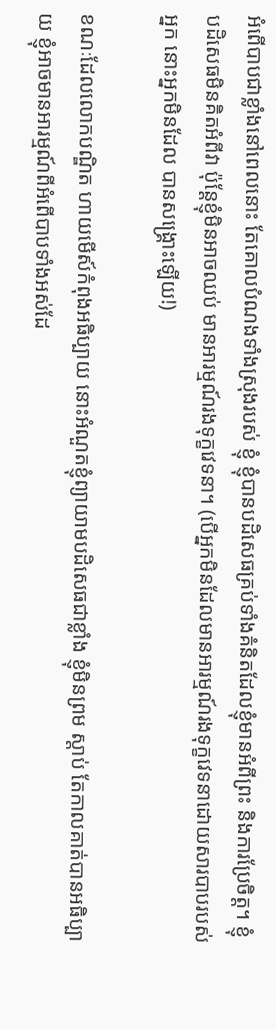អំពើបាបជាខ្លាំងនៅពេលនោះ តែគោលបំណងទាំងស្រុងរបស់ ខ្ញុំ ខ្ញុំបានបដិសេធគ្រប់ទាំងគំនិតដែលខ្ញុំមានអំពីព្រះ និងការប្រែចិត្ដ។ ខ្ញុំបដិសេធមិនគិតអំពីវា ប៉ុន្ដែខ្ញុំមិនអាចឈប់ មានអារម្មណ៍រងទុក្ខវេទនា។ (បើអ្នកមិនដែលមានអារម្មណ៍រងទុក្ខវេទនាដោយសារបាបរបស់អ្នក នោះអ្នកមិនដែល បានសង្រ្គោះឡើយ!)

ខណៈដែលលោកបណ្ឌិត ហាយមើស៍កំពុងអធិប្បាយ នោះអំណួតខ្ញុំព្យាយាមបដិសេធជាខ្លាំង ខ្ញុំមិនព្រម ស្ដាប់ តែកាលគាត់បានអធិប្បាយ ខ្ញុំអាចមានអារម្មណ៍ពីអំពើបាបទាំងអស់ដែ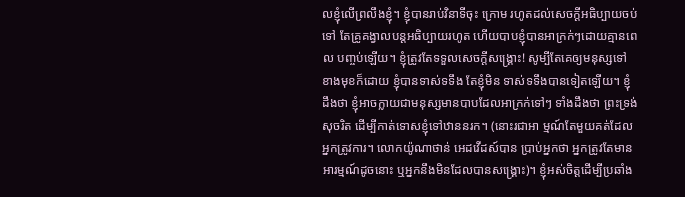លខ្ញុំលើព្រលឹងខ្ញុំ។ ខ្ញុំបានរាប់វិនាទីចុះ ក្រោម រហូតដល់សេចក្ដីអធិប្បាយចប់ទៅ តែគ្រូគង្វាលបន្ដអធិប្បាយរហូត ហើយបាបខ្ញុំបានអាក្រក់ៗដោយគ្មានពេល បញ្ចប់ឡើយ។ ខ្ញុំត្រូវតែទទួលសេចក្ដីសង្រ្គោះ! សូម្បីតែគេឲ្យមនុស្សទៅខាងមុខក៏ដោយ ខ្ញុំបានទាស់ទទឹង តែខ្ញុំមិន ទាស់ទទឹងបានទៀតឡើយ។ ខ្ញុំដឹងថា ខ្ញុំអាចក្លាយជាមនុស្សមានបាបដែលអាក្រក់ទៅៗ ទាំងដឹងថា ព្រះទ្រង់សុចរិត ដើម្បីកាត់ទោសខ្ញុំទៅឋាននរក។ (នោះរជាអា ម្មណ៍តែមួយគត់ដែលអ្នកត្រូវការ។ លោកយ៉ូណាថាន់ អេដវើដស៍បាន ប្រាប់អ្នកថា អ្នកត្រូវតែមានអារម្មណ៍ដូចនោះ ឬអ្នកនឹងមិនដែលបានសង្រ្គោះ)។ ខ្ញុំអស់ចិត្ដដើម្បីប្រឆាំង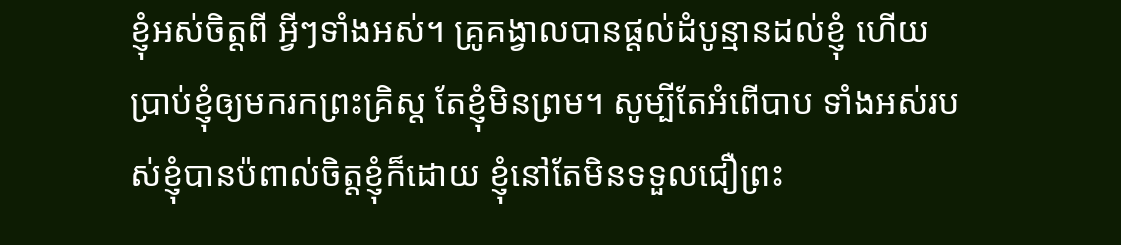ខ្ញុំអស់ចិត្ដពី អ្វីៗទាំងអស់។ គ្រូគង្វាលបានផ្ដល់ដំបូន្មានដល់ខ្ញុំ ហើយប្រាប់ខ្ញុំឲ្យមករកព្រះគ្រិស្ដ តែខ្ញុំមិនព្រម។ សូម្បីតែអំពើបាប ទាំងអស់របស់ខ្ញុំបានប៉ពាល់ចិត្ដខ្ញុំក៏ដោយ ខ្ញុំនៅតែមិនទទួលជឿព្រះ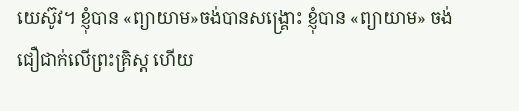យេស៊ូវ។ ខ្ញុំបាន «ព្យាយាម»ចង់បានសង្រ្គោះ ខ្ញុំបាន «ព្យាយាម» ចង់ជឿជាក់លើព្រះគ្រិស្ដ ហើយ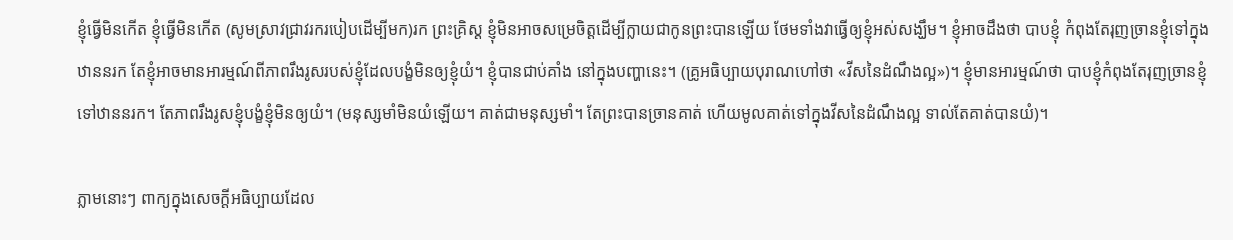ខ្ញុំធ្វើមិនកើត ខ្ញុំធ្វើមិនកើត (សូមស្រាវជ្រាវរករបៀបដើម្បីមក)រក ព្រះគ្រិស្ដ ខ្ញុំមិនអាចសម្រេចិត្ដដើម្បីក្លាយជាកូនព្រះបានឡើយ ថែមទាំងវាធ្វើឲ្យខ្ញុំអស់សង្ឃឹម។ ខ្ញុំអាចដឹងថា បាបខ្ញុំ កំពុងតែរុញច្រានខ្ញុំទៅក្នុងឋាននរក តែខ្ញុំអាចមានអារម្មណ៍ពីភាពរឹងរូសរបស់ខ្ញុំដែលបង្ខំមិនឲ្យខ្ញុំយំ។ ខ្ញុំបានជាប់គាំង នៅក្នុងបញ្ហានេះ។ (គ្រូអធិប្បាយបុរាណហៅថា «វីសនៃដំណឹងល្អ»)។ ខ្ញុំមានអារម្មណ៍ថា បាបខ្ញុំកំពុងតែរុញច្រានខ្ញុំ ទៅឋាននរក។ តែភាពរឹងរូសខ្ញុំបង្ខំខ្ញុំមិនឲ្យយំ។ (មនុស្សមាំមិនយំឡើយ។ គាត់ជាមនុស្សមាំ។ តែព្រះបានច្រានគាត់ ហើយមូលគាត់ទៅក្នុងវីសនៃដំណឹងល្អ ទាល់តែគាត់បានយំ)។

ភ្លាមនោះៗ ពាក្យក្នុងសេចក្ដីអធិប្បាយដែល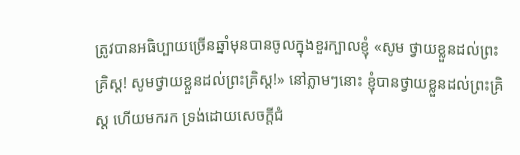ត្រូវបានអធិប្បាយច្រើនឆ្នាំមុនបានចូលក្នុងខួរក្បាលខ្ញុំ «សូម ថ្វាយខ្លួនដល់ព្រះគ្រិស្ដ! សូមថ្វាយខ្លួនដល់ព្រះគ្រិស្ដ!» នៅភ្លាមៗនោះ ខ្ញុំបានថ្វាយខ្លួនដល់ព្រះគ្រិស្ដ ហើយមករក ទ្រង់ដោយសេចក្ដីជំ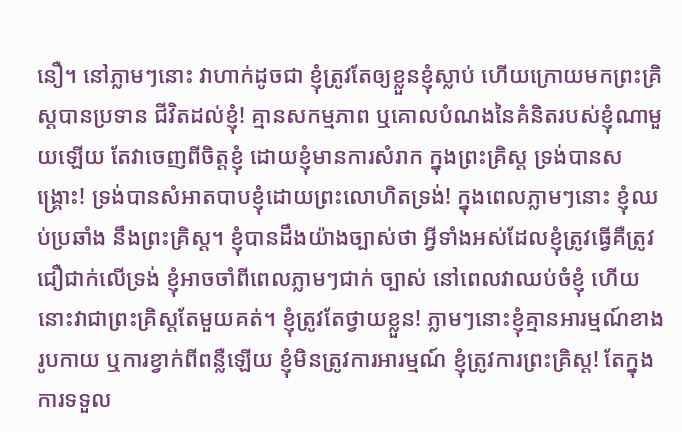នឿ។ នៅភ្លាមៗនោះ វាហាក់ដូចជា ខ្ញុំត្រូវតែឲ្យខ្លួនខ្ញុំស្លាប់ ហើយក្រោយមកព្រះគ្រិស្ដបានប្រទាន ជីវិតដល់ខ្ញុំ! គ្មានសកម្មភាព ឬគោលបំណងនៃគំនិតរបស់ខ្ញុំណាមួយឡើយ តែវាចេញពីចិត្ដខ្ញុំ ដោយខ្ញុំមានការសំរាក ក្នុងព្រះគ្រិស្ដ ទ្រង់បានសង្រ្គោះ! ទ្រង់បានសំអាតបាបខ្ញុំដោយព្រះលោហិតទ្រង់! ក្នុងពេលភ្លាមៗនោះ ខ្ញុំឈប់ប្រឆាំង នឹងព្រះគ្រិស្ដ។ ខ្ញុំបានដឹងយ៉ាងច្បាស់ថា អ្វីទាំងអស់ដែលខ្ញុំត្រូវធ្វើគឺត្រូវជឿជាក់លើទ្រង់ ខ្ញុំអាចចាំពីពេលភ្លាមៗជាក់ ច្បាស់ នៅពេលវាឈប់ចំខ្ញុំ ហើយនោះវាជាព្រះគ្រិស្ដតែមួយគត់។ ខ្ញុំត្រូវតែថ្វាយខ្លួន! ភ្លាមៗនោះខ្ញុំគ្មានអារម្មណ៍ខាង រូបកាយ ឬការខ្វាក់ពីពន្លឺឡើយ ខ្ញុំមិនត្រូវការអារម្មណ៍ ខ្ញុំត្រូវការព្រះគ្រិស្ដ! តែក្នុងការទទួល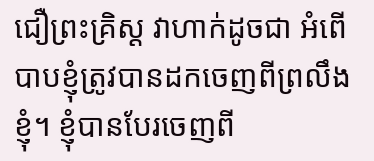ជឿព្រះគ្រិស្ដ វាហាក់ដូចជា អំពើបាបខ្ញុំត្រូវបានដកចេញពីព្រលឹងខ្ញុំ។ ខ្ញុំបានបែរចេញពី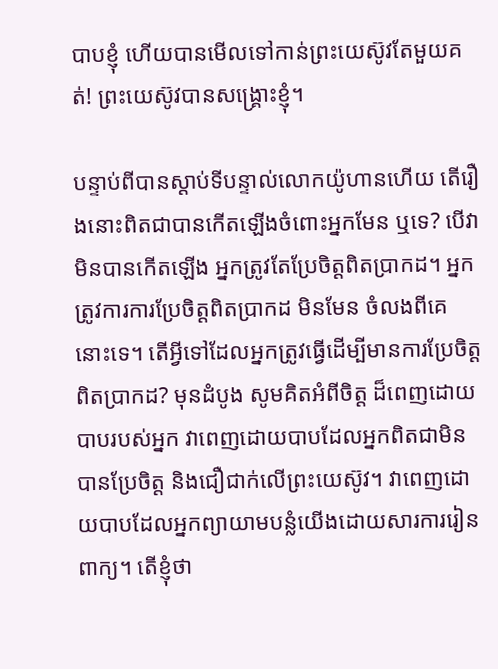បាបខ្ញុំ ហើយបានមើលទៅកាន់ព្រះយេស៊ូវតែមួយគត់! ព្រះយេស៊ូវបានសង្រ្គោះខ្ញុំ។

បន្ទាប់ពីបានស្ដាប់ទីបន្ទាល់លោកយ៉ូហានហើយ តើរឿងនោះពិតជាបានកើតឡើងចំពោះអ្នកមែន ឬទេ? បើវាមិនបានកើតឡើង អ្នកត្រូវតែប្រែចិត្ដពិតប្រាកដ។ អ្នកត្រូវការការប្រែចិត្ដពិតប្រាកដ មិនមែន ចំលងពីគេនោះទេ។ តើអ្វីទៅដែលអ្នកត្រូវធ្វើដើម្បីមានការប្រែចិត្ដពិតប្រាកដ? មុនដំបូង សូមគិតអំពីចិត្ដ ដ៏ពេញដោយបាបរបស់អ្នក វាពេញដោយបាបដែលអ្នកពិតជាមិនបានប្រែចិត្ដ និងជឿជាក់លើព្រះយេស៊ូវ។ វាពេញដោយបាបដែលអ្នកព្យាយាមបន្លំយើងដោយសារការរៀនពាក្យ។ តើខ្ញុំថា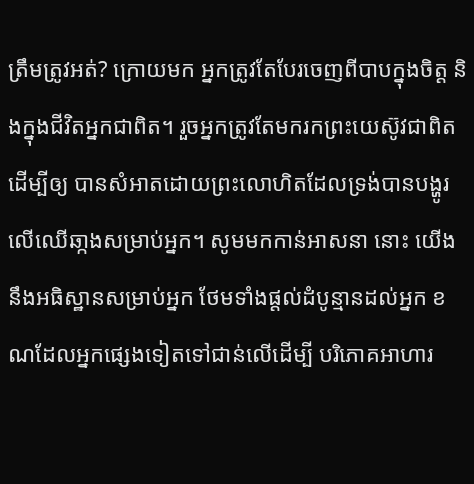ត្រឹមត្រូវអត់? ក្រោយមក អ្នកត្រូវតែបែរចេញពីបាបក្នុងចិត្ដ និងក្នុងជីវិតអ្នកជាពិត។ រួចអ្នកត្រូវតែមករកព្រះយេស៊ូវជាពិត ដើម្បីឲ្យ បានសំអាតដោយព្រះលោហិតដែលទ្រង់បានបង្ហូរលើឈើឆា្កងសម្រាប់អ្នក។ សូមមកកាន់អាសនា នោះ យើងនឹងអធិស្ឋានសម្រាប់អ្នក ថែមទាំងផ្ដល់ដំបូន្មានដល់អ្នក ខណដែលអ្នកផ្សេងទៀតទៅជាន់លើដើម្បី បរិភោគអាហារ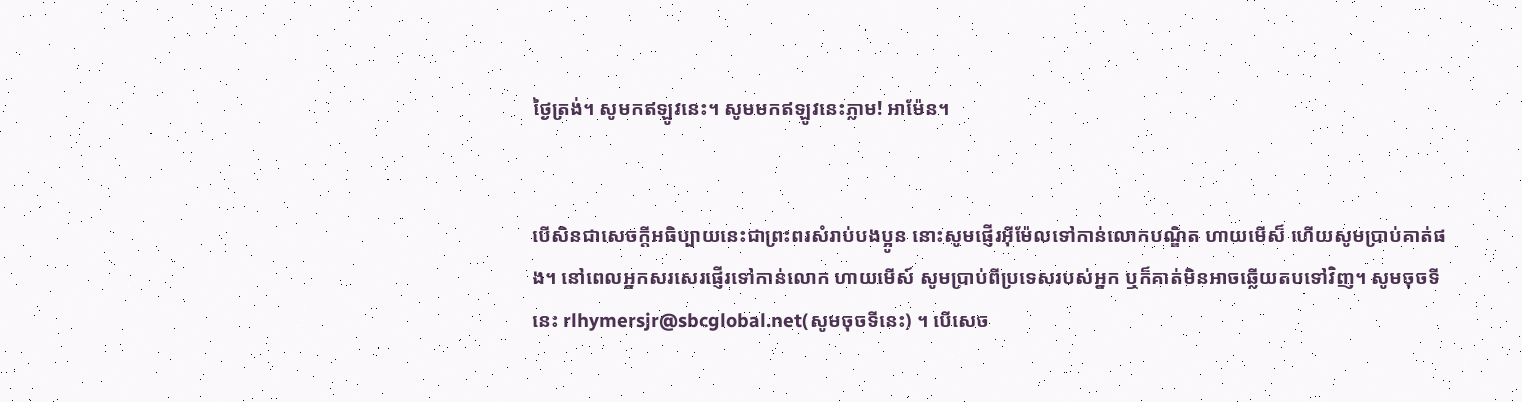ថ្ងៃត្រង់។ សូមកឥឡូវនេះ។ សូមមកឥឡូវនេះភ្លាម! អាម៉ែន។


បើសិនជាសេចក្ដីអធិប្បាយនេះជាព្រះពរសំរាប់បងប្អូន នោះសូមផ្ញើរអ៊ីម៉ែលទៅកាន់លោកបណ្ឌិត ហាយមើស៏ ហើយសូមប្រាប់គាត់ផង។ នៅពេលអ្នកសរសេរផ្ញើរទៅកាន់លោក ហាយមើស៍ សូមប្រាប់ពីប្រទេសរបស់អ្នក ឬក៏គាត់មិនអាចឆ្លើយតបទៅវិញ។ សូមចុចទីនេះ rlhymersjr@sbcglobal.net(សូមចុចទីនេះ) ។ បើសេច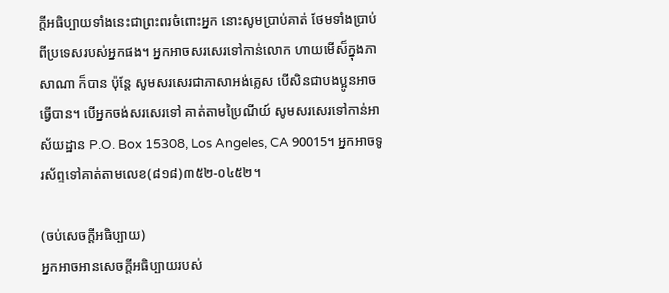ក្ដីអធិប្បាយទាំងនេះជាព្រះពរចំពោះអ្នក នោះសូមប្រាប់គាត់ ថែមទាំងប្រាប់ពីប្រទេសរបស់អ្នកផង។ អ្នកអាចសរសេរទៅកាន់លោក ហាយមើស៏ក្នុងភាសាណា ក៏បាន ប៉ុន្ដែ សូមសរសេរជាភាសាអង់គ្លេស បើសិនជាបងប្អូនអាចធ្វើបាន។ បើអ្នកចង់សរសេរទៅ គាត់តាមប្រៃណីយ៍ សូមសរសេរទៅកាន់អាស័យដ្ឋាន P.O. Box 15308, Los Angeles, CA 90015។ អ្នកអាចទូរស័ព្ទទៅគាត់តាមលេខ(៨១៨)៣៥២-០៤៥២។

(ចប់សេចក្ដីអធិប្បាយ)
អ្នកអាចអានសេចក្ដីអធិប្បាយរបស់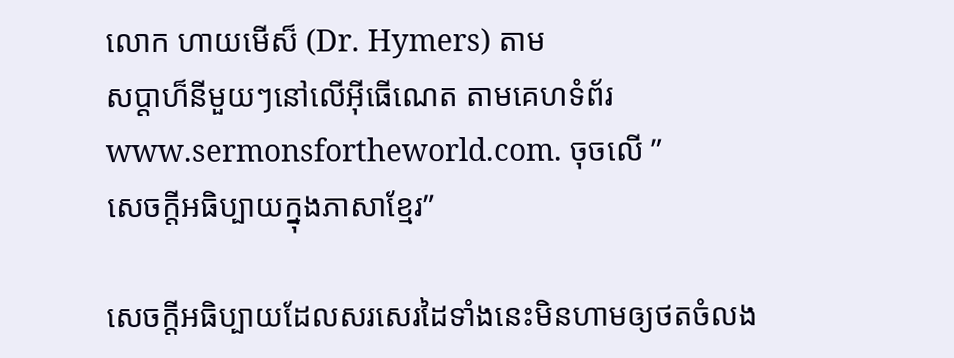លោក ហាយមើស៏ (Dr. Hymers) តាម
សប្ដាហ៏នីមួយៗនៅលើអ៊ីធើណេត តាមគេហទំព័រ
www.sermonsfortheworld.com. ចុចលើ ”
សេចក្ដីអធិប្បាយក្នុងភាសាខ្មែរ”

សេចក្ដីអធិប្បាយដែលសរសេរដៃទាំងនេះមិនហាមឲ្យថតចំលង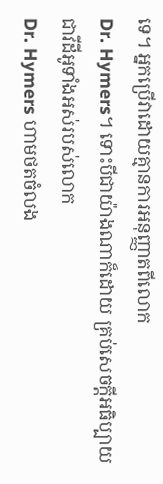ទេ។ អ្នកប្រើវាដោយគ្មានការអនុញ្ញាតពីលោក
Dr. Hymers។ ទោះបីជាយ៉ាងណាក៏ដោយ គ្រប់សេចក្ដីអធិប្បាយជាវីដីអូទាំងអស់របស់លោក
Dr. Hymers ហាមថតចំលង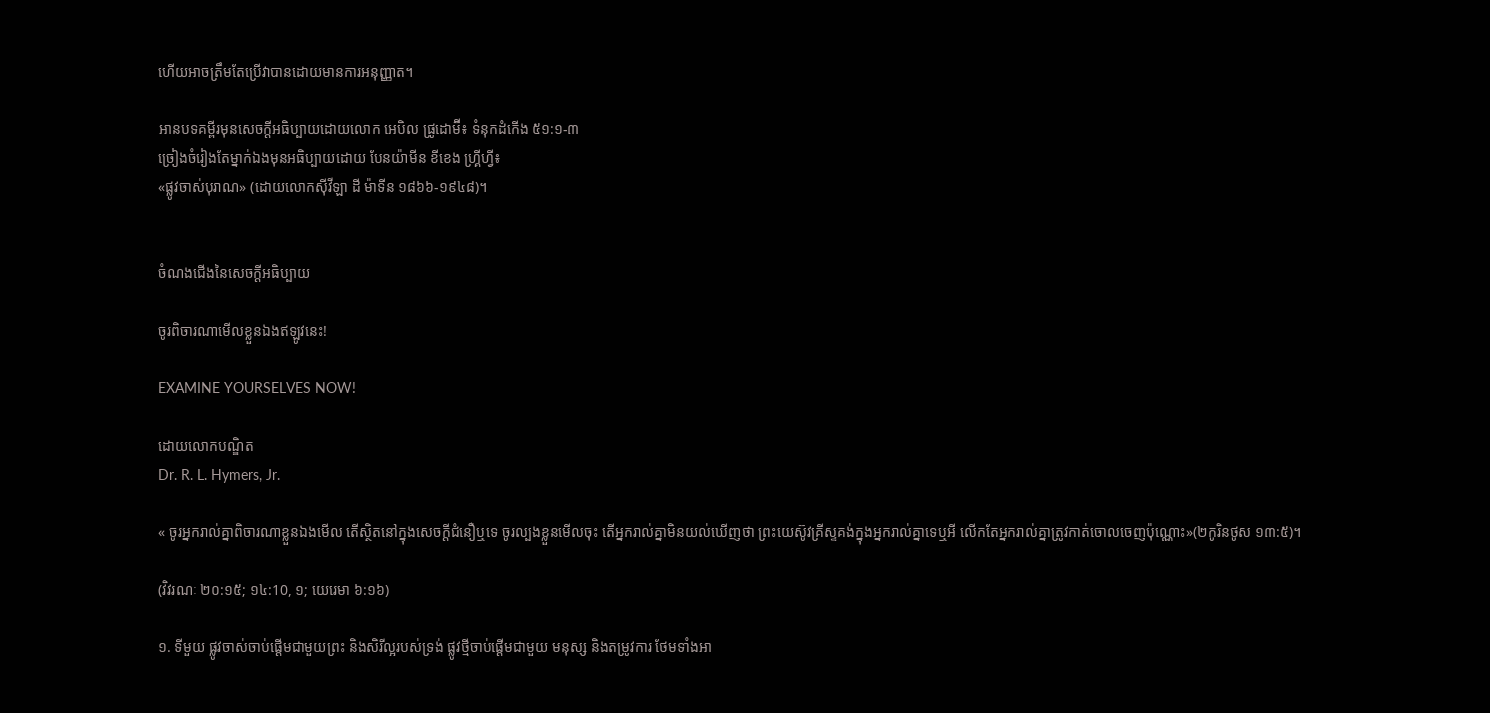ហើយអាចត្រឹមតែប្រើវាបានដោយមានការអនុញ្ញាត។

អានបទគម្ពីរមុនសេចក្ដីអធិប្បាយដោយលោក អេបិល ផ្រូដោម៊ី៖ ទំនុកដំកើង ៥១:១-៣
ច្រៀងចំរៀងតែម្នាក់ឯងមុនអធិប្បាយដោយ បែនយ៉ាមីន ខីខេង ហ្គ្រីហ្វី៖
«ផ្លូវចាស់បុរាណ» (ដោយលោកស៊ីវីឡា ដី ម៉ាទីន ១៨៦៦-១៩៤៨)។


ចំណងជើងនៃសេចក្ដីអធិប្បាយ

ចូរពិចារណាមើលខ្លួនឯងឥឡូវនេះ!

EXAMINE YOURSELVES NOW!

ដោយលោកបណ្ឌិត
Dr. R. L. Hymers, Jr.

« ចូរអ្នករាល់គ្នាពិចារណាខ្លួនឯងមើល តើស្ថិតនៅក្នុងសេចក្តីជំនឿឬទេ ចូរល្បងខ្លួនមើលចុះ តើអ្នករាល់គ្នាមិនយល់ឃើញថា ព្រះយេស៊ូវគ្រីស្ទគង់ក្នុងអ្នករាល់គ្នាទេឬអី លើកតែអ្នករាល់គ្នាត្រូវកាត់ចោលចេញប៉ុណ្ណោះ»(២កូរិនថូស ១៣:៥)។

(វិវរណៈ ២០:១៥; ១៤:10, ១; យេរេមា ៦:១៦)

១. ទីមួយ ផ្លូវចាស់ចាប់ផ្ដើមជាមួយព្រះ និងសិរីល្អរបស់ទ្រង់ ផ្លូវថ្មីចាប់ផ្ដើមជាមួយ មនុស្ស និងតម្រូវការ ថែមទាំងអា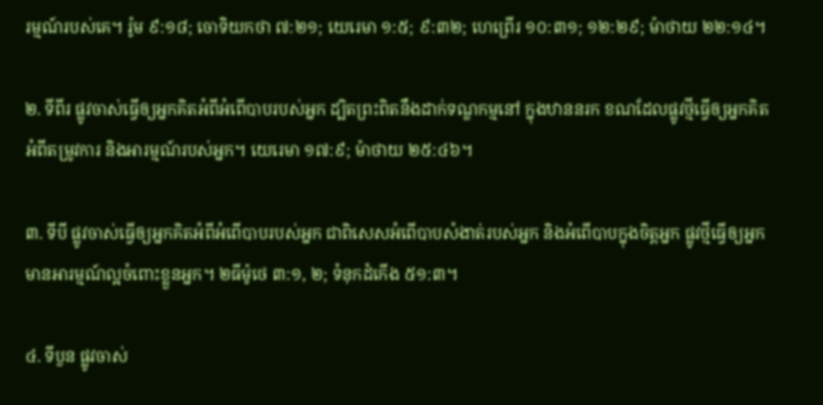រម្មណ៍របស់គេ។ រ៉ូម ៩:១៨; ចោទិយកថា ៧:២១; យេរេមា ១:៥; ៩:៣២; ហេព្រើរ ១០:៣១; ១២:២៩; ម៉ាថាយ ២២:១៤។

២. ទីពីរ ផ្លូវចាស់ធ្វើឲ្យអ្នកគិតអំពីអំពើបាបរបស់អ្នក ដ្បិតព្រះពិតនឹងដាក់ទណ្ឌកម្មនៅ ក្នុងឋាននរក ខណដែលផ្លូវថ្មីធ្វើឲ្យអ្នកគិតអំពីតម្រូវការ និងអារម្មណ៍របស់អ្នក។ យេរេមា ១៧:៩; ម៉ាថាយ ២៥:៤៦។

៣. ទីបី ផ្លូវចាស់ធ្វើឲ្យអ្នកគិតអំពីអំពើបាបរបស់អ្នក ជាពិសេសអំពើបាបសំងាត់របស់អ្នក និងអំពើបាបក្នុងចិត្ដអ្នក ផ្លូវថ្មីធ្វើឲ្យអ្នកមានអារម្មណ៍ល្អចំពោះខ្លួនអ្នក។ ២ធីម៉ូថេ ៣:១, ២; ទំនុកដំកើង ៥១:៣។

៤. ទីបួន ផ្លូវចាស់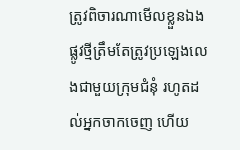ត្រូវពិចារណាមើលខ្លួនឯង ផ្លូវថ្មីត្រឹមតែត្រូវប្រឡេងលេងជាមួយក្រុមជំនុំ រហូតដល់អ្នកចាកចេញ ហើយ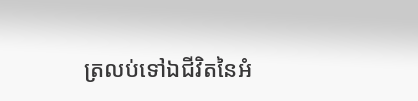ត្រលប់ទៅឯជីវិតនៃអំ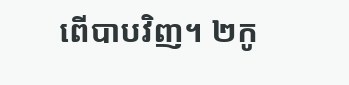ពើបាបវិញ។ ២កូ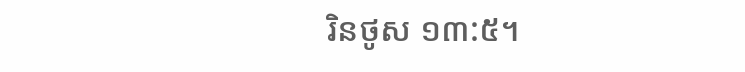រិនថូស ១៣:៥។